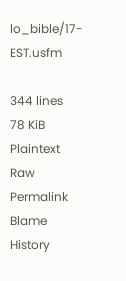lo_bible/17-EST.usfm

344 lines
78 KiB
Plaintext
Raw Permalink Blame History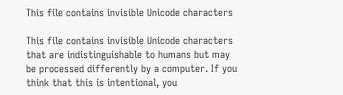This file contains invisible Unicode characters

This file contains invisible Unicode characters that are indistinguishable to humans but may be processed differently by a computer. If you think that this is intentional, you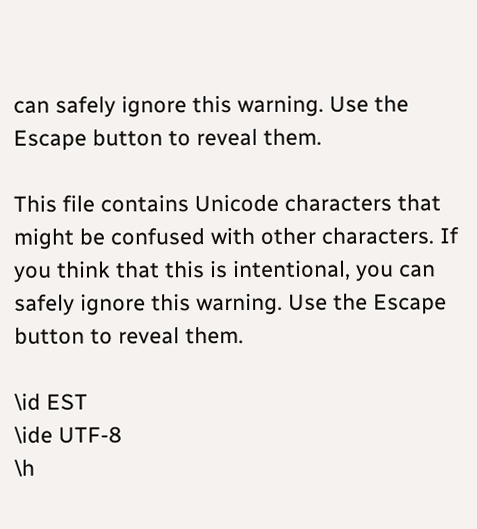can safely ignore this warning. Use the Escape button to reveal them.

This file contains Unicode characters that might be confused with other characters. If you think that this is intentional, you can safely ignore this warning. Use the Escape button to reveal them.

\id EST
\ide UTF-8
\h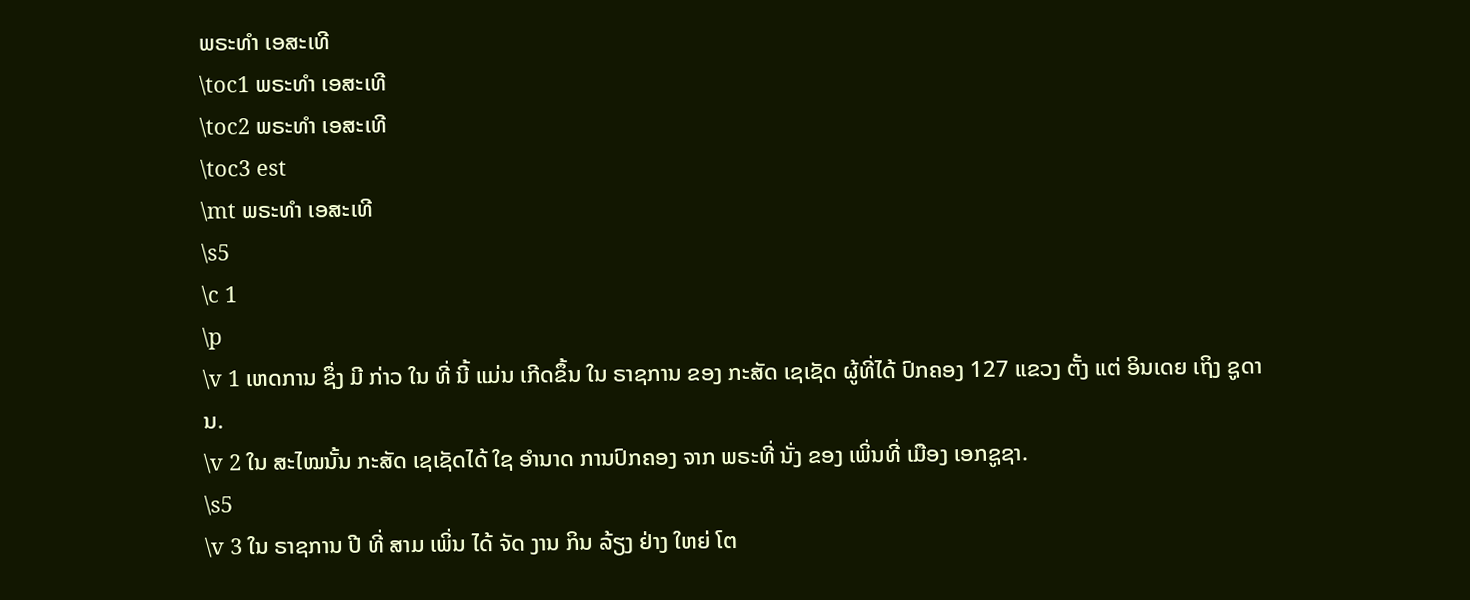ພຣະທຳ ເອສະເທີ
\toc1 ພຣະທຳ ເອສະເທີ
\toc2 ພຣະທຳ ເອສະເທີ
\toc3 est
\mt ພຣະທຳ ເອສະເທີ
\s5
\c 1
\p
\v 1 ເຫດການ ຊຶ່ງ ມີ ກ່າວ ໃນ ທີ່ ນີ້ ແມ່ນ ເກີດຂຶ້ນ ໃນ ຣາຊການ ຂອງ ກະສັດ ເຊເຊັດ ຜູ້ທີ່ໄດ້ ປົກຄອງ 127 ແຂວງ ຕັ້ງ ແຕ່ ອິນເດຍ ເຖິງ ຊູດານ.
\v 2 ໃນ ສະໄໝນັ້ນ ກະສັດ ເຊເຊັດໄດ້ ໃຊ ອໍານາດ ການປົກຄອງ ຈາກ ພຣະທີ່ ນັ່ງ ຂອງ ເພິ່ນທີ່ ເມືອງ ເອກຊູຊາ.
\s5
\v 3 ໃນ ຣາຊການ ປີ ທີ່ ສາມ ເພິ່ນ ໄດ້ ຈັດ ງານ ກິນ ລ້ຽງ ຢ່າງ ໃຫຍ່ ໂຕ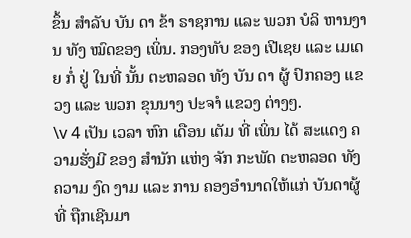ຂຶ້ນ ສໍາລັບ ບັນ ດາ ຂ້າ ຣາຊການ ແລະ ພວກ ບໍລິ ຫານງານ ທັງ ໝົດຂອງ ເພິ່ນ. ກອງທັບ ຂອງ ເປີເຊຍ ແລະ ເມເດຍ ກໍ່ ຢູ່ ໃນທີ່ ນັ້ນ ຕະຫລອດ ທັງ ບັນ ດາ ຜູ້ ປົກຄອງ ແຂວງ ແລະ ພວກ ຂຸນນາງ ປະຈາໍ ແຂວງ ຕ່າງໆ.
\v 4 ເປັນ ເວລາ ຫົກ ເດືອນ ເຕັມ ທີ່ ເພິ່ນ ໄດ້ ສະແດງ ຄວາມຮັ່ງມີ ຂອງ ສໍານັກ ແຫ່ງ ຈັກ ກະພັດ ຕະຫລອດ ທັງ ຄວາມ ງົດ ງາມ ແລະ ການ ຄອງອໍານາດໃຫ້ແກ່ ບັນດາຜູ້ທີ່ ຖືກເຊີນມາ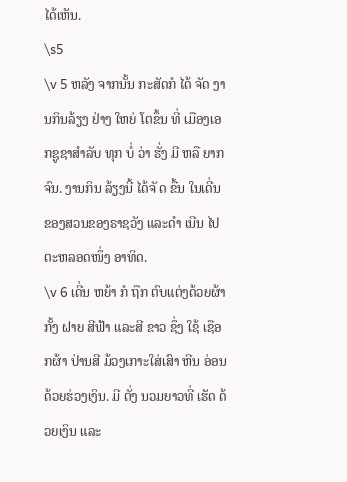ໄດ້ເຫັນ.
\s5
\v 5 ຫລັງ ຈາກນັ້ນ ກະສັດກໍ ໄດ້ ຈັດ ງານກິນລ້ຽງ ຢ່າງ ໃຫຍ່ ໂຕຂຶ້ນ ທີ່ ເມືອງເອກຊູຊາສໍາລັບ ທຸກ ບໍ່ ວ່າ ຮັ່ງ ມີ ຫລື ຍາກຈົນ. ງານກິນ ລ້ຽງນີ້ ໄດ້ຈັ ດ ຂື້ນ ໃນເດີ່ນ ຂອງສວນຂອງຣາຊວັງ ແລະດໍາ ເນີນ ໄປຕະຫລອດໜຶ່ງ ອາທິດ.
\v 6 ເດີ່ນ ຫຍ້າ ກໍ ຖືກ ຕົບແຕ່ງດ້ວຍຜ້າ ກັ້ງ ຝາຍ ສີຟ້າ ແລະສີ ຂາວ ຊຶ່ງ ໃຊ້ ເຊືອກຜ້າ ປ່ານສີ ມ້ວງເກາະໃສ່ເສົາ ຫີນ ອ່ອນດ້ວຍຮ່ວງເງິນ. ມີ ຕັ່ງ ນວມຍາວທີ່ ເຮັດ ດ້ວຍເງິນ ແລະ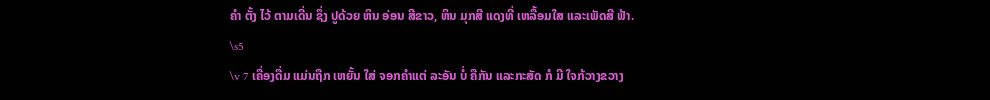ຄໍາ ຕັ້ງ ໄວ້ ຕາມເດີ່ນ ຊຶ່ງ ປູດ້ວຍ ຫິນ ອ່ອນ ສີຂາວ, ຫິນ ມຸກສີ ແດງທີ່ ເຫລື້ອມໃສ ແລະເພັດສີ ຟ້າ.
\s5
\v 7 ເຄື່ອງດື່ມ ແມ່ນຖືກ ເຫຍັ້ນ ໃສ່ ຈອກຄໍາແຕ່ ລະອັນ ບໍ່ ຄືກັນ ແລະກະສັດ ກໍ ມີ ໃຈກ້ວາງຂວາງ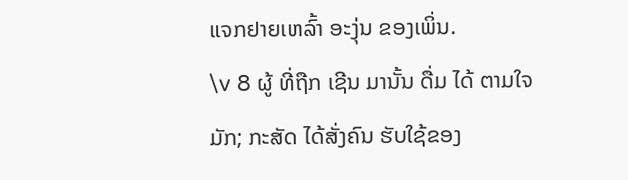ແຈກຢາຍເຫລົ້າ ອະງຸ່ນ ຂອງເພິ່ນ.
\v 8 ຜູ້ ທີ່ຖືກ ເຊີນ ມານັ້ນ ດື່ມ ໄດ້ ຕາມໃຈ ມັກ; ກະສັດ ໄດ້ສັ່ງຄົນ ຮັບໃຊ້ຂອງ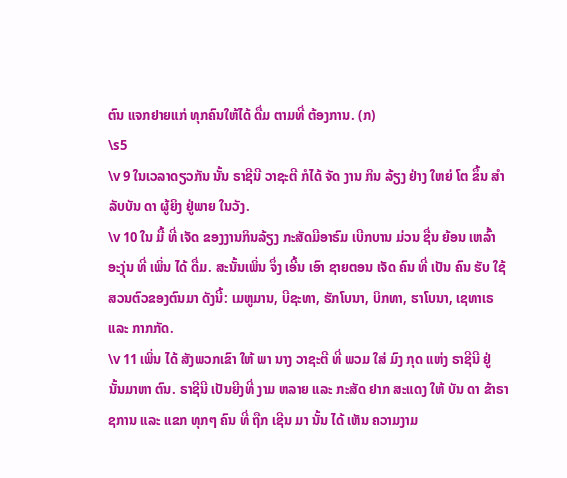ຕົນ ແຈກຢາຍແກ່ ທຸກຄົນໃຫ້ໄດ້ ດື່ມ ຕາມທີ່ ຕ້ອງການ. (ກ)
\s5
\v 9 ໃນເວລາດຽວກັນ ນັ້ນ ຣາຊີນີ ວາຊະຕີ ກໍໄດ້ ຈັດ ງານ ກິນ ລ້ຽງ ຢ່າງ ໃຫຍ່ ໂຕ ຂຶ້ນ ສໍາລັບບັນ ດາ ຜູ້ຍິງ ຢູ່ພາຍ ໃນວັງ.
\v 10 ໃນ ມື້ ທີ່ ເຈັດ ຂອງງານກິນລ້ຽງ ກະສັດມີອາຣົມ ເບີກບານ ມ່ວນ ຊື່ນ ຍ້ອນ ເຫລົ້າ ອະງຸ່ນ ທີ່ ເພິ່ນ ໄດ້ ດື່ມ. ສະນັ້ນເພິ່ນ ຈຶ່ງ ເອີ້ນ ເອົາ ຊາຍຕອນ ເຈັດ ຄົນ ທີ່ ເປັນ ຄົນ ຮັບ ໃຊ້ ສວນຕົວຂອງຕົນມາ ດັງນີ້: ເມຫູມານ, ບີຊະທາ, ຮັກໂບນາ, ບິກທາ, ຮາໂບນາ, ເຊທາເຣ ແລະ ກາກກັດ.
\v 11 ເພິ່ນ ໄດ້ ສັງພວກເຂົາ ໃຫ້ ພາ ນາງ ວາຊະຕີ ທີ່ ພວມ ໃສ່ ມົງ ກຸດ ແຫ່ງ ຣາຊີນີ ຢູ່ ນັ້ນມາຫາ ຕົນ. ຣາຊີນີ ເປັນຍີງທີ່ ງາມ ຫລາຍ ແລະ ກະສັດ ຢາກ ສະແດງ ໃຫ້ ບັນ ດາ ຂ້າຣາຊການ ແລະ ແຂກ ທຸກໆ ຄົນ ທີ່ ຖືກ ເຊີນ ມາ ນັ້ນ ໄດ້ ເຫັນ ຄວາມງາມ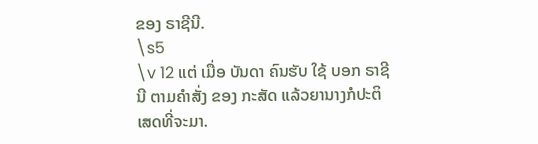ຂອງ ຣາຊີນີ.
\s5
\v 12 ແຕ່ ເມື່ອ ບັນດາ ຄົນຮັບ ໃຊ້ ບອກ ຣາຊີນີ ຕາມຄໍາສັ່ງ ຂອງ ກະສັດ ແລ້ວຍານາງກໍປະຕິ ເສດທີ່ຈະມາ.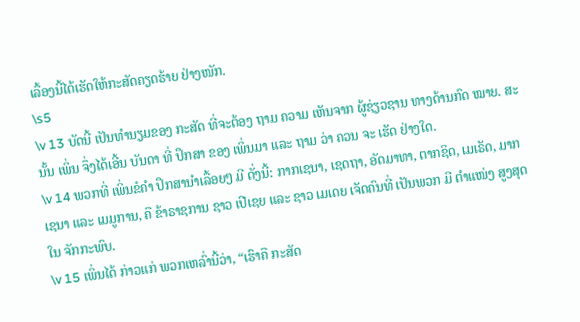ເລື້ອງນີ້ໄດ້ເຮັດໃຫ້ກະສັດຄຽດຮ້າຍ ຢ່າງໜັກ.
\s5
\v 13 ບັດນີ້ ເປັນທໍານຽມຂອງ ກະສັດ ທີ່ຈະຕ້ອງ ຖາມ ຄວາມ ເຫັນຈາກ ຜູ້ຊ່ຽວຊານ ທາງດ້ານກົດ ໝາຍ. ສະນັ້ນ ເພິ່ນ ຈຶ່ງໄດ້ເອີ້ນ ບັນດາ ທີ່ ປຶກສາ ຂອງ ເພິ່ນມາ ແລະ ຖາມ ວ່າ ຄວນ ຈະ ເຮັດ ຢ່າງໃດ.
\v 14 ພວກທີ່ ເພິ່ນຂໍຄໍາ ປຶກສານໍາເລື້ອຍໆ ມີ ດັ່ງນີ້: ກາກເຊນາ, ເຊດຖາ, ອັດມາທາ, ຕາກຊິດ, ເມເຣັດ, ມາກເຊນາ ແລະ ເມມູການ, ຄື ຂ້າຣາຊການ ຊາວ ເປີເຊຍ ແລະ ຊາວ ເມເດຍ ເຈັດຄົນທີ່ ເປັນພວກ ມີ ຕໍາແໜ່ງ ສູງສຸດ ໃນ ຈັກກະພົບ.
\v 15 ເພິ່ນໄດ້ ກ່າວແກ່ ພວກເຫລົ່ານີ້ວ່າ, “ເຮົາຄື ກະສັດ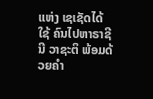ແຫ່ງ ເຊເຊັດໄດ້ ໃຊ້ ຄົນໄປຫາຣາຊີນີ ວາຊະຕິ ພ້ອມດ້ວຍຄໍາ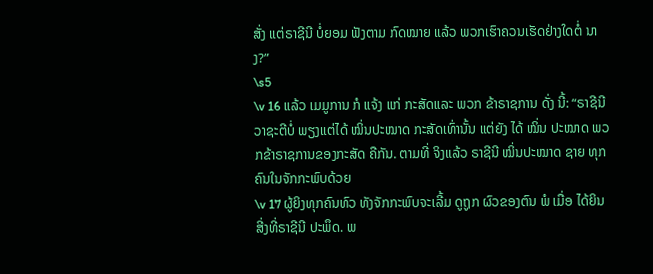ສັ່ງ ແຕ່ຣາຊີນີ ບໍ່ຍອມ ຟັງຕາມ ກົດໝາຍ ແລ້ວ ພວກເຮົາຄວນເຮັດຢ່າງໃດຕໍ່ ນາງ?”
\s5
\v 16 ແລ້ວ ເມມູການ ກໍ ແຈ້ງ ແກ່ ກະສັດແລະ ພວກ ຂ້າຣາຊການ ດັ່ງ ນີ້: “ຣາຊີນີ ວາຊະຕີບໍ່ ພຽງແຕ່ໄດ້ ໝິ່ນປະໝາດ ກະສັດເທົ່ານັ້ນ ແຕ່ຍັງ ໄດ້ ໝິ່ນ ປະໝາດ ພວກຂ້າຣາຊການຂອງກະສັດ ຄືກັນ. ຕາມທີ່ ຈິງແລ້ວ ຣາຊີນີ ໝິ່ນປະໝາດ ຊາຍ ທຸກຄົນໃນຈັກກະພົບດ້ວຍ
\v 17 ຜູ້ຍິງທຸກຄົນທົວ ທັງຈັກກະພົບຈະເລີ້ມ ດູຖູກ ຜົວຂອງຕົນ ພໍ ເມື່ອ ໄດ້ຍິນສີ່ງທີ່ຣາຊີນີ ປະພຶດ. ພ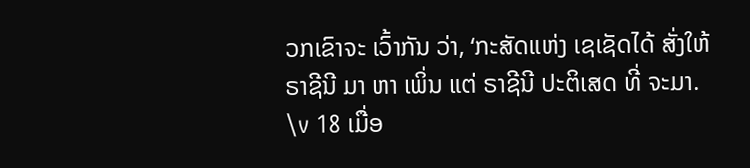ວກເຂົາຈະ ເວົ້າກັນ ວ່າ, ‘ກະສັດແຫ່ງ ເຊເຊັດໄດ້ ສັ່ງໃຫ້ ຣາຊີນີ ມາ ຫາ ເພິ່ນ ແຕ່ ຣາຊີນີ ປະຕິເສດ ທີ່ ຈະມາ.
\v 18 ເມື່ອ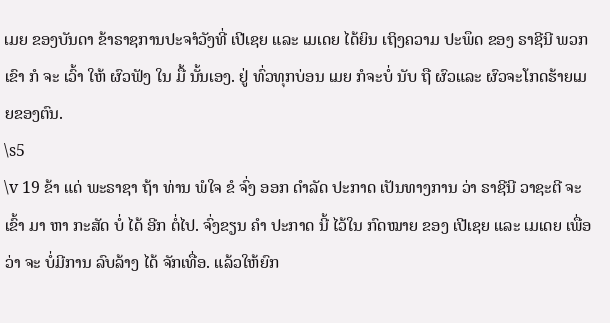ເມຍ ຂອງບັນດາ ຂ້າຣາຊການປະຈາໍວັງທີ່ ເປີເຊຍ ແລະ ເມເດຍ ໄດ້ຍິນ ເຖິງຄວາມ ປະພຶດ ຂອງ ຣາຊີນີ ພວກເຂົາ ກໍ ຈະ ເວົ້າ ໃຫ້ ຜົວຟັງ ໃນ ມື້ ນັ້ນເອງ. ຢູ່ ທົ່ວທຸກບ່ອນ ເມຍ ກໍຈະບໍ່ ນັບ ຖື ຜົວແລະ ຜົວຈະໂກດຮ້າຍເມຍຂອງຕົນ.
\s5
\v 19 ຂ້າ ແດ່ ພະຣາຊາ ຖ້າ ທ່ານ ພໍໃຈ ຂໍ ຈົ່ງ ອອກ ດໍາລັດ ປະກາດ ເປັນທາງການ ວ່າ ຣາຊີນີ ວາຊະຕີ ຈະ ເຂົ້າ ມາ ຫາ ກະສັດ ບໍ່ ໄດ້ ອີກ ຕໍ່ໄປ. ຈົ່ງຂຽນ ຄໍາ ປະກາດ ນີ້ ໄວ້ໃນ ກົດໝາຍ ຂອງ ເປີເຊຍ ແລະ ເມເດຍ ເພື່ອວ່າ ຈະ ບໍ່ມີການ ລົບລ້າງ ໄດ້ ຈັກເທື່ອ. ແລ້ວໃຫ້ຍົກ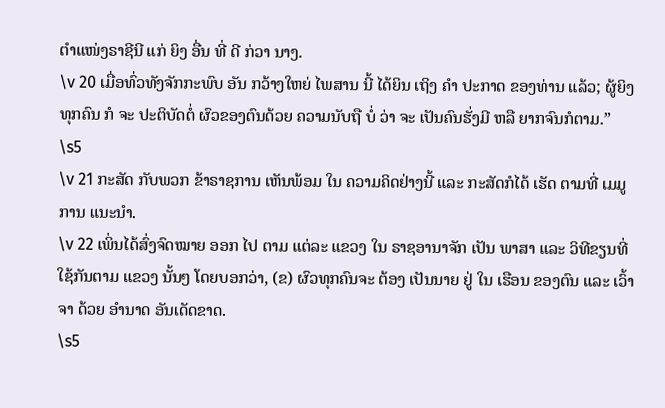ຕໍາແໜ່ງຣາຊີນີ ແກ່ ຍິງ ອື່ນ ທີ່ ດີ ກ່ວາ ນາງ.
\v 20 ເມື່ອທົ່ວທັງຈັກກະພົບ ອັນ ກວ້າງໃຫຍ່ ໄພສານ ນີ້ ໄດ້ຍິນ ເຖິງ ຄໍາ ປະກາດ ຂອງທ່ານ ແລ້ວ; ຜູ້ຍິງ ທຸກຄົນ ກໍ ຈະ ປະຕິບັດຕໍ່ ຜົວຂອງຕົນດ້ວຍ ຄວາມນັບຖື ບໍ່ ວ່າ ຈະ ເປັນຄົນຮັ່ງມີ ຫລື ຍາກຈົນກໍຕາມ.”
\s5
\v 21 ກະສັດ ກັບພວກ ຂ້າຣາຊການ ເຫັນພ້ອມ ໃນ ຄວາມຄິດຢ່າງນີ້ ແລະ ກະສັດກໍໄດ້ ເຮັດ ຕາມທີ່ ເມມູການ ແນະນໍາ.
\v 22 ເພິ່ນໄດ້ສົ່ງຈົດໝາຍ ອອກ ໄປ ຕາມ ແຕ່ລະ ແຂວງ ໃນ ຣາຊອານາຈັກ ເປັນ ພາສາ ແລະ ວິທີຂຽນທີ່ໃຊ້ກັນຕາມ ແຂວງ ນັ້ນໆ ໂດຍບອກວ່າ, (ຂ) ຜົວທຸກຄົນຈະ ຕ້ອງ ເປັນນາຍ ຢູ່ ໃນ ເຮືອນ ຂອງຕົນ ແລະ ເວົ້າຈາ ດ້ວຍ ອໍານາດ ອັນເດັດຂາດ.
\s5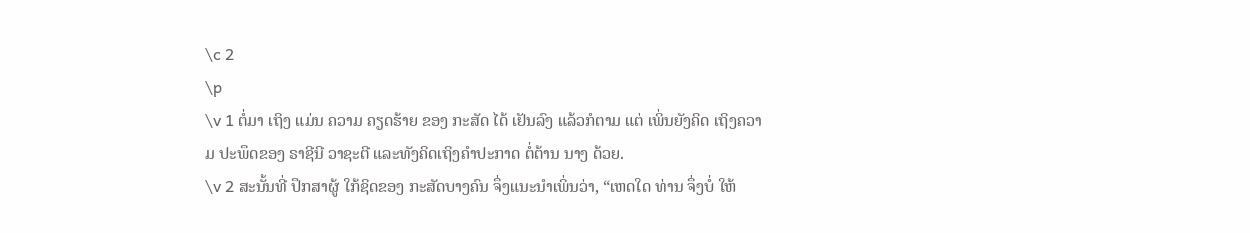\c 2
\p
\v 1 ຕໍ່ມາ ເຖິງ ແມ່ນ ຄວາມ ຄຽດຮ້າຍ ຂອງ ກະສັດ ໄດ້ ເຢັນລົງ ແລ້ວກໍຕາມ ແຕ່ ເພິ່ນຍັງຄິດ ເຖິງຄວາມ ປະພຶດຂອງ ຣາຊີນີ ວາຊະຕີ ແລະທັງຄິດເຖິງຄໍາປະກາດ ຕໍ່ຕ້ານ ນາງ ດ້ວຍ.
\v 2 ສະນັ້ນທີ່ ປຶກສາຜູ້ ໃກ້ຊິດຂອງ ກະສັດບາງຄົນ ຈຶ່ງແນະນໍາເພິ່ນວ່າ, “ເຫດໃດ ທ່ານ ຈຶ່ງບໍ່ ໃຫ້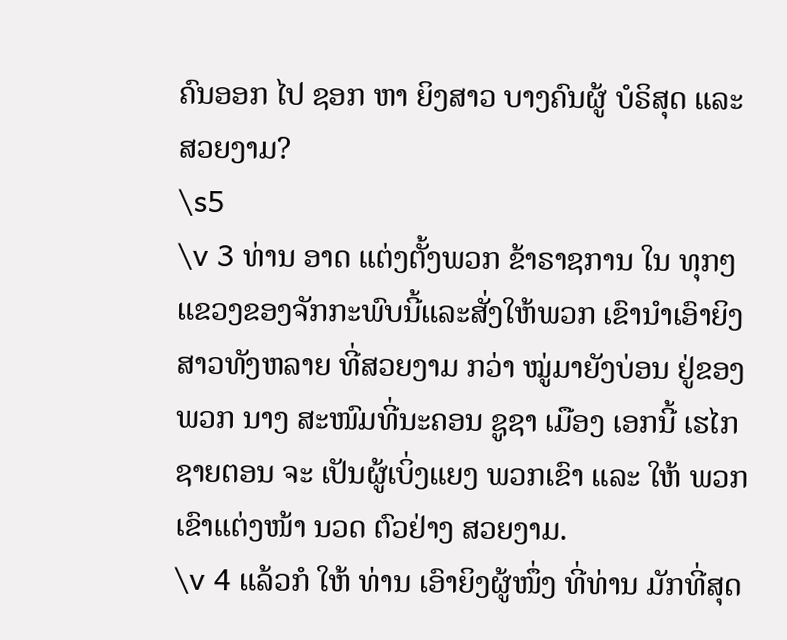ຄົນອອກ ໄປ ຊອກ ຫາ ຍິງສາວ ບາງຄົນຜູ້ ບໍຣິສຸດ ແລະ ສວຍງາມ?
\s5
\v 3 ທ່ານ ອາດ ແຕ່ງຕັ້ງພວກ ຂ້າຣາຊການ ໃນ ທຸກໆ ແຂວງຂອງຈັກກະພົບນີ້ແລະສັ່ງໃຫ້ພວກ ເຂົານໍາເອົາຍິງສາວທັງຫລາຍ ທີ່ສວຍງາມ ກວ່າ ໝູ່ມາຍັງບ່ອນ ຢູ່ຂອງ ພວກ ນາງ ສະໜົມທີ່ນະຄອນ ຊູຊາ ເມືອງ ເອກນີ້ ເຮໄກ ຊາຍຕອນ ຈະ ເປັນຜູ້ເບິ່ງແຍງ ພວກເຂົາ ແລະ ໃຫ້ ພວກເຂົາແຕ່ງໜ້າ ນວດ ຕົວຢ່າງ ສວຍງາມ.
\v 4 ແລ້ວກໍ ໃຫ້ ທ່ານ ເອົາຍິງຜູ້ໜຶ່ງ ທີ່ທ່ານ ມັກທີ່ສຸດ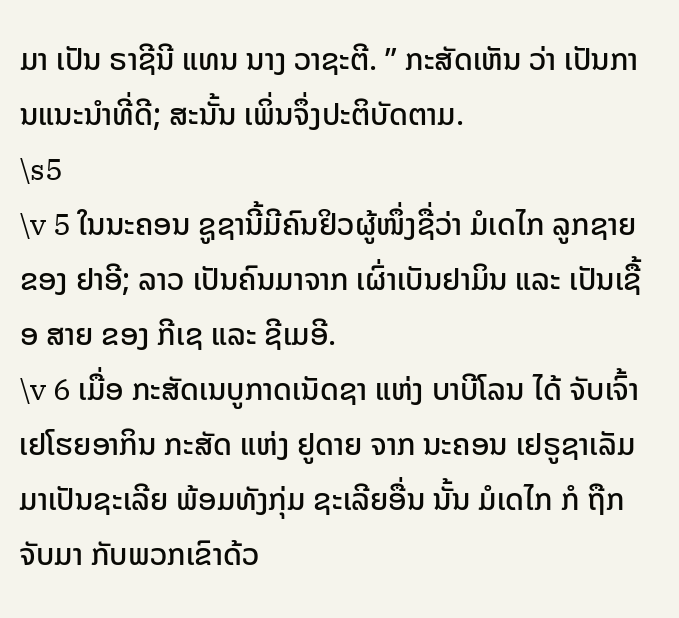ມາ ເປັນ ຣາຊີນີ ແທນ ນາງ ວາຊະຕີ. ” ກະສັດເຫັນ ວ່າ ເປັນການແນະນຳທີ່ດີ; ສະນັ້ນ ເພິ່ນຈຶ່ງປະຕິບັດຕາມ.
\s5
\v 5 ໃນນະຄອນ ຊູຊານີ້ມີຄົນຢິວຜູ້ໜຶ່ງຊື່ວ່າ ມໍເດໄກ ລູກຊາຍ ຂອງ ຢາອີ; ລາວ ເປັນຄົນມາຈາກ ເຜົ່າເບັນຢາມິນ ແລະ ເປັນເຊື້ອ ສາຍ ຂອງ ກີເຊ ແລະ ຊີເມອີ.
\v 6 ເມື່ອ ກະສັດເນບູກາດເນັດຊາ ແຫ່ງ ບາບີໂລນ ໄດ້ ຈັບເຈົ້າ ເຢໂຮຍອາກິນ ກະສັດ ແຫ່ງ ຢູດາຍ ຈາກ ນະຄອນ ເຢຣູຊາເລັມ ມາເປັນຊະເລີຍ ພ້ອມທັງກຸ່ມ ຊະເລີຍອື່ນ ນັ້ນ ມໍເດໄກ ກໍ ຖືກຈັບມາ ກັບພວກເຂົາດ້ວ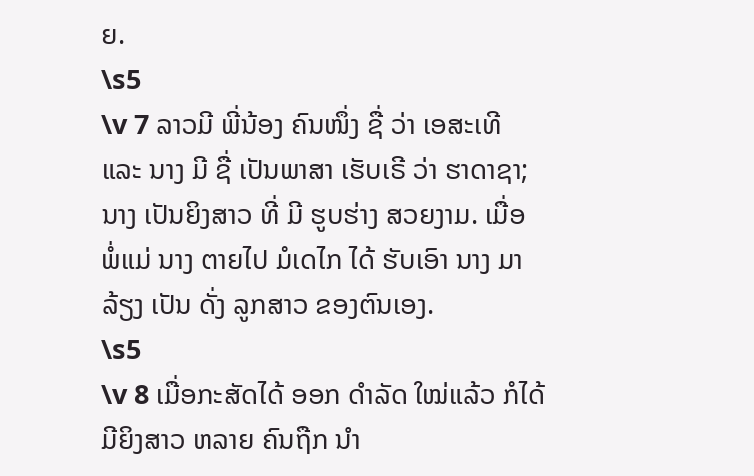ຍ.
\s5
\v 7 ລາວມີ ພີ່ນ້ອງ ຄົນໜຶ່ງ ຊື່ ວ່າ ເອສະເທີ ແລະ ນາງ ມີ ຊື່ ເປັນພາສາ ເຮັບເຣີ ວ່າ ຮາດາຊາ; ນາງ ເປັນຍິງສາວ ທີ່ ມີ ຮູບຮ່າງ ສວຍງາມ. ເມື່ອ ພໍ່ແມ່ ນາງ ຕາຍໄປ ມໍເດໄກ ໄດ້ ຮັບເອົາ ນາງ ມາ ລ້ຽງ ເປັນ ດັ່ງ ລູກສາວ ຂອງຕົນເອງ.
\s5
\v 8 ເມື່ອກະສັດໄດ້ ອອກ ດໍາລັດ ໃໝ່ແລ້ວ ກໍໄດ້ ມີຍິງສາວ ຫລາຍ ຄົນຖືກ ນໍາ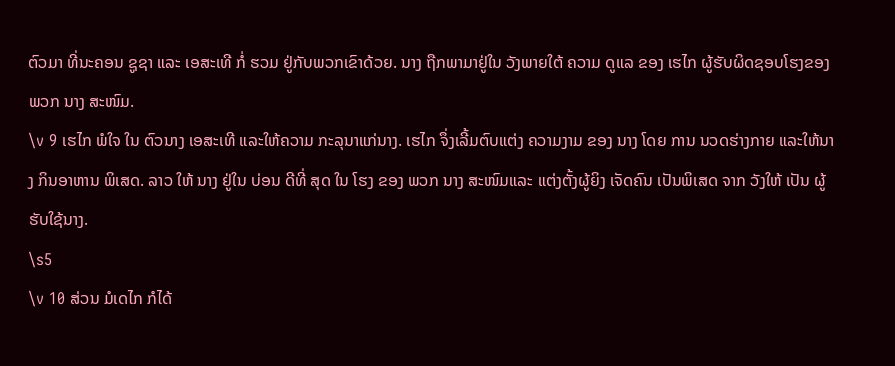ຕົວມາ ທີ່ນະຄອນ ຊູຊາ ແລະ ເອສະເທີ ກໍ່ ຮວມ ຢູ່ກັບພວກເຂົາດ້ວຍ. ນາງ ຖືກພາມາຢູ່ໃນ ວັງພາຍໃຕ້ ຄວາມ ດູແລ ຂອງ ເຮໄກ ຜູ້ຮັບຜິດຊອບໂຮງຂອງ ພວກ ນາງ ສະໜົມ.
\v 9 ເຮໄກ ພໍໃຈ ໃນ ຕົວນາງ ເອສະເທີ ແລະໃຫ້ຄວາມ ກະລຸນາແກ່ນາງ. ເຮໄກ ຈຶ່ງເລີ້ມຕົບແຕ່ງ ຄວາມງາມ ຂອງ ນາງ ໂດຍ ການ ນວດຮ່າງກາຍ ແລະໃຫ້ນາງ ກິນອາຫານ ພິເສດ. ລາວ ໃຫ້ ນາງ ຢູ່ໃນ ບ່ອນ ດີທີ່ ສຸດ ໃນ ໂຮງ ຂອງ ພວກ ນາງ ສະໜົມແລະ ແຕ່ງຕັ້ງຜູ້ຍິງ ເຈັດຄົນ ເປັນພິເສດ ຈາກ ວັງໃຫ້ ເປັນ ຜູ້ຮັບໃຊ້ນາງ.
\s5
\v 10 ສ່ວນ ມໍເດໄກ ກໍໄດ້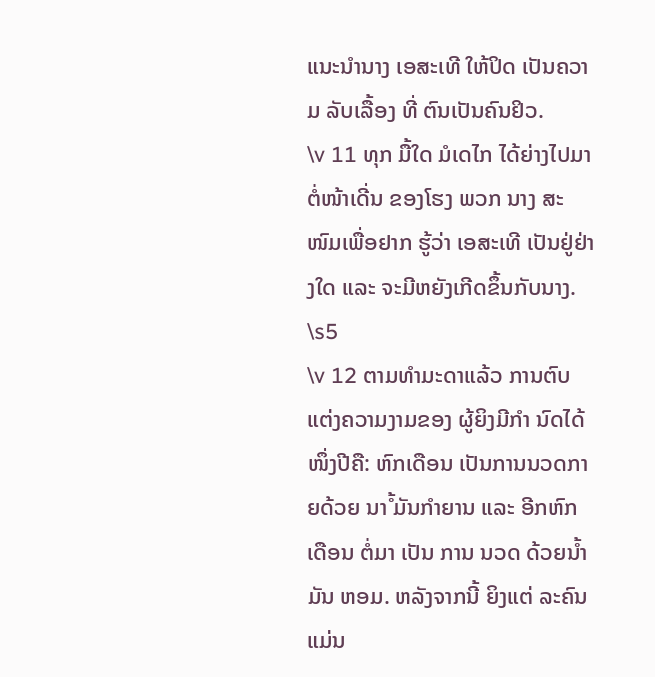ແນະນໍານາງ ເອສະເທີ ໃຫ້ປິດ ເປັນຄວາມ ລັບເລື້ອງ ທີ່ ຕົນເປັນຄົນຢິວ.
\v 11 ທຸກ ມື້ໃດ ມໍເດໄກ ໄດ້ຍ່າງໄປມາຕໍ່ໜ້າເດີ່ນ ຂອງໂຮງ ພວກ ນາງ ສະໜົມເພື່ອຢາກ ຮູ້ວ່າ ເອສະເທີ ເປັນຢູ່ຢ່າງໃດ ແລະ ຈະມີຫຍັງເກີດຂຶ້ນກັບນາງ.
\s5
\v 12 ຕາມທຳມະດາແລ້ວ ການຕົບແຕ່ງຄວາມງາມຂອງ ຜູ້ຍິງມີກຳ ນົດໄດ້ໜຶ່ງປີຄື: ຫົກເດືອນ ເປັນການນວດກາຍດ້ວຍ ນາໍ້ ມັນກຳຍານ ແລະ ອີກຫົກເດືອນ ຕໍ່ມາ ເປັນ ການ ນວດ ດ້ວຍນໍ້າມັນ ຫອມ. ຫລັງຈາກນີ້ ຍິງແຕ່ ລະຄົນແມ່ນ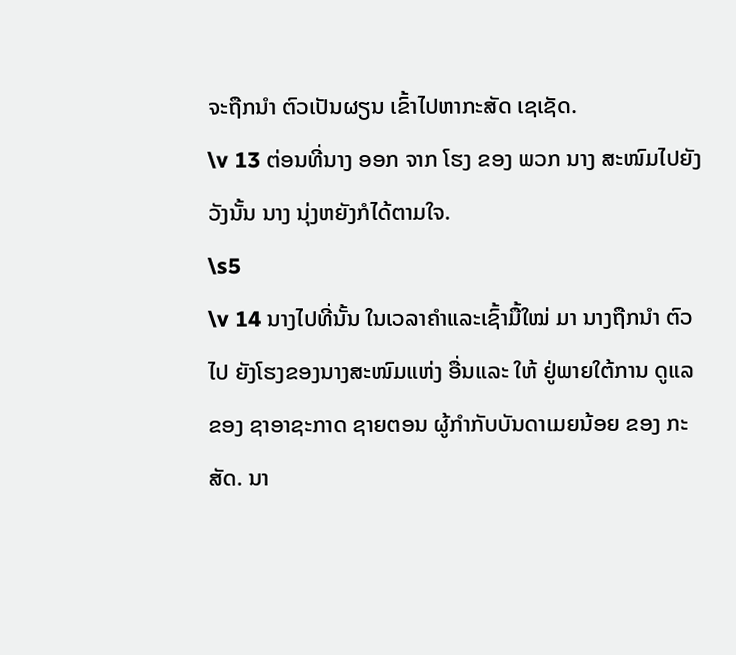ຈະຖືກນຳ ຕົວເປັນຜຽນ ເຂົ້າໄປຫາກະສັດ ເຊເຊັດ.
\v 13 ຕ່ອນທີ່ນາງ ອອກ ຈາກ ໂຮງ ຂອງ ພວກ ນາງ ສະໜົມໄປຍັງວັງນັ້ນ ນາງ ນຸ່ງຫຍັງກໍໄດ້ຕາມໃຈ.
\s5
\v 14 ນາງໄປທີ່ນັ້ນ ໃນເວລາຄຳແລະເຊົ້າມື້ໃໝ່ ມາ ນາງຖືກນຳ ຕົວໄປ ຍັງໂຮງຂອງນາງສະໜົມແຫ່ງ ອື່ນແລະ ໃຫ້ ຢູ່ພາຍໃຕ້ການ ດູແລ ຂອງ ຊາອາຊະກາດ ຊາຍຕອນ ຜູ້ກຳກັບບັນດາເມຍນ້ອຍ ຂອງ ກະສັດ. ນາ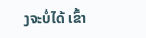ງຈະບໍ່ໄດ້ ເຂົ້າ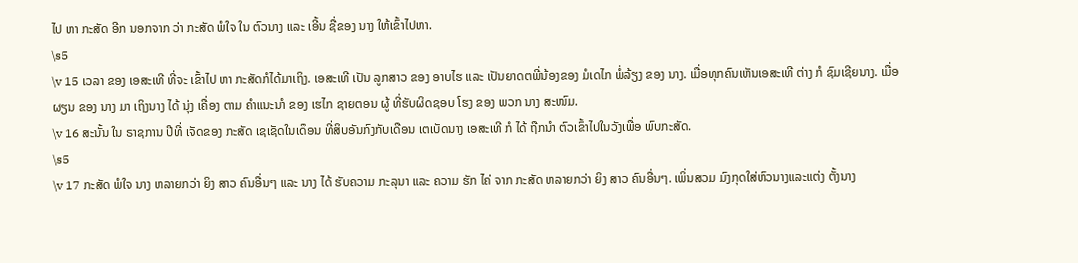ໄປ ຫາ ກະສັດ ອີກ ນອກຈາກ ວ່າ ກະສັດ ພໍໃຈ ໃນ ຕົວນາງ ແລະ ເອີ້ນ ຊື່ຂອງ ນາງ ໃຫ້ເຂົ້າໄປຫາ.
\s5
\v 15 ເວລາ ຂອງ ເອສະເທີ ທີ່ຈະ ເຂົ້າໄປ ຫາ ກະສັດກໍໄດ້ມາເຖິງ. ເອສະເທີ ເປັນ ລູກສາວ ຂອງ ອາບໄຮ ແລະ ເປັນຍາດຕພີ່ນ້ອງຂອງ ມໍເດໄກ ພໍ່ລ້ຽງ ຂອງ ນາງ. ເມື່ອທຸກຄົນເຫັນເອສະເທີ ຕ່າງ ກໍ ຊົມເຊີຍນາງ. ເມື່ອຜຽນ ຂອງ ນາງ ມາ ເຖິງນາງ ໄດ້ ນຸ່ງ ເຄື່ອງ ຕາມ ຄໍາແນະນາໍ ຂອງ ເຮໄກ ຊາຍຕອນ ຜູ້ ທີ່ຮັບຜິດຊອບ ໂຮງ ຂອງ ພວກ ນາງ ສະໜົມ.
\v 16 ສະນັ້ນ ໃນ ຣາຊການ ປີທີ່ ເຈັດຂອງ ກະສັດ ເຊເຊັດໃນເດຶອນ ທີ່ສິບອັນກົງກັບເດືອນ ເຕເບັດນາງ ເອສະເທີ ກໍ ໄດ້ ຖືກນຳ ຕົວເຂົ້າໄປໃນວັງເພື່ອ ພົບກະສັດ.
\s5
\v 17 ກະສັດ ພໍໃຈ ນາງ ຫລາຍກວ່າ ຍິງ ສາວ ຄົນອື່ນໆ ແລະ ນາງ ໄດ້ ຮັບຄວາມ ກະລຸນາ ແລະ ຄວາມ ຮັກ ໄຄ່ ຈາກ ກະສັດ ຫລາຍກວ່າ ຍິງ ສາວ ຄົນອື່ນໆ. ເພິ່ນສວມ ມົງກຸດໃສ່ຫົວນາງແລະແຕ່ງ ຕັ້ງນາງ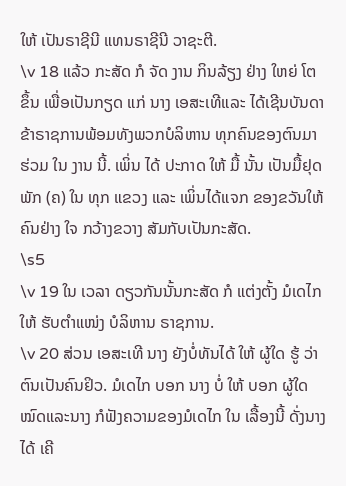ໃຫ້ ເປັນຣາຊີນີ ແທນຣາຊີນີ ວາຊະຕີ.
\v 18 ແລ້ວ ກະສັດ ກໍ ຈັດ ງານ ກິນລ້ຽງ ຢ່າງ ໃຫຍ່ ໂຕ ຂຶ້ນ ເພື່ອເປັນກຽດ ແກ່ ນາງ ເອສະເທີແລະ ໄດ້ເຊີນບັນດາຂ້າຣາຊການພ້ອມທັງພວກບໍລິຫານ ທຸກຄົນຂອງຕົນມາ ຮ່ວມ ໃນ ງານ ນີ້. ເພິ່ນ ໄດ້ ປະກາດ ໃຫ້ ມື້ ນັ້ນ ເປັນມື້ຢຸດພັກ (ຄ) ໃນ ທຸກ ແຂວງ ແລະ ເພິ່ນໄດ້ແຈກ ຂອງຂວັນໃຫ້ຄົນຢ່າງ ໃຈ ກວ້າງຂວາງ ສັມກັບເປັນກະສັດ.
\s5
\v 19 ໃນ ເວລາ ດຽວກັນນັ້ນກະສັດ ກໍ ແຕ່ງຕັ້ງ ມໍເດໄກ ໃຫ້ ຮັບຕຳແໜ່ງ ບໍລິຫານ ຣາຊການ.
\v 20 ສ່ວນ ເອສະເທີ ນາງ ຍັງບໍ່ທັນໄດ້ ໃຫ້ ຜູ້ໃດ ຮູ້ ວ່າ ຕົນເປັນຄົນຢິວ. ມໍເດໄກ ບອກ ນາງ ບໍ່ ໃຫ້ ບອກ ຜູ້ໃດ ໝົດແລະນາງ ກໍຟັງຄວາມຂອງມໍເດໄກ ໃນ ເລື້ອງນີ້ ດັ່ງນາງໄດ້ ເຄີ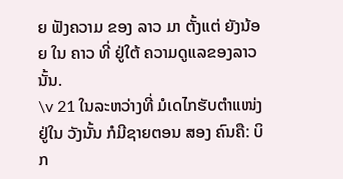ຍ ຟັງຄວາມ ຂອງ ລາວ ມາ ຕັ້ງແຕ່ ຍັງນ້ອຍ ໃນ ຄາວ ທີ່ ຢູ່ໃຕ້ ຄວາມດູແລຂອງລາວນັ້ນ.
\v 21 ໃນລະຫວ່າງທີ່ ມໍເດໄກຮັບຕຳແໜ່ງ ຢູ່ໃນ ວັງນັ້ນ ກໍມີຊາຍຕອນ ສອງ ຄົນຄື: ບິກ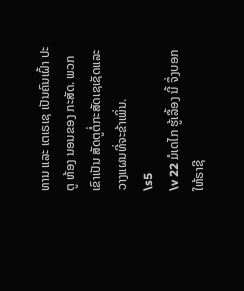ທານ ແລະ ເຕເຣເຊ ເປັນຄົນເຝົ້າ ປະຕູ ຫ້ອງ ນອນຂອງ ກະສັດ. ພວກເຂົາເປັນ ສັດຕູຕໍ່ກະສັດເຊເຊັດແລະວາງແຜນທີ່ຈະຂ້າເພິ່ນ.
\s5
\v 22 ມໍເດໄກ ຮູ້ເລື້ອງ ນີ້ ຈຶ່ງບອກ ໃຫ້ຣາຊີ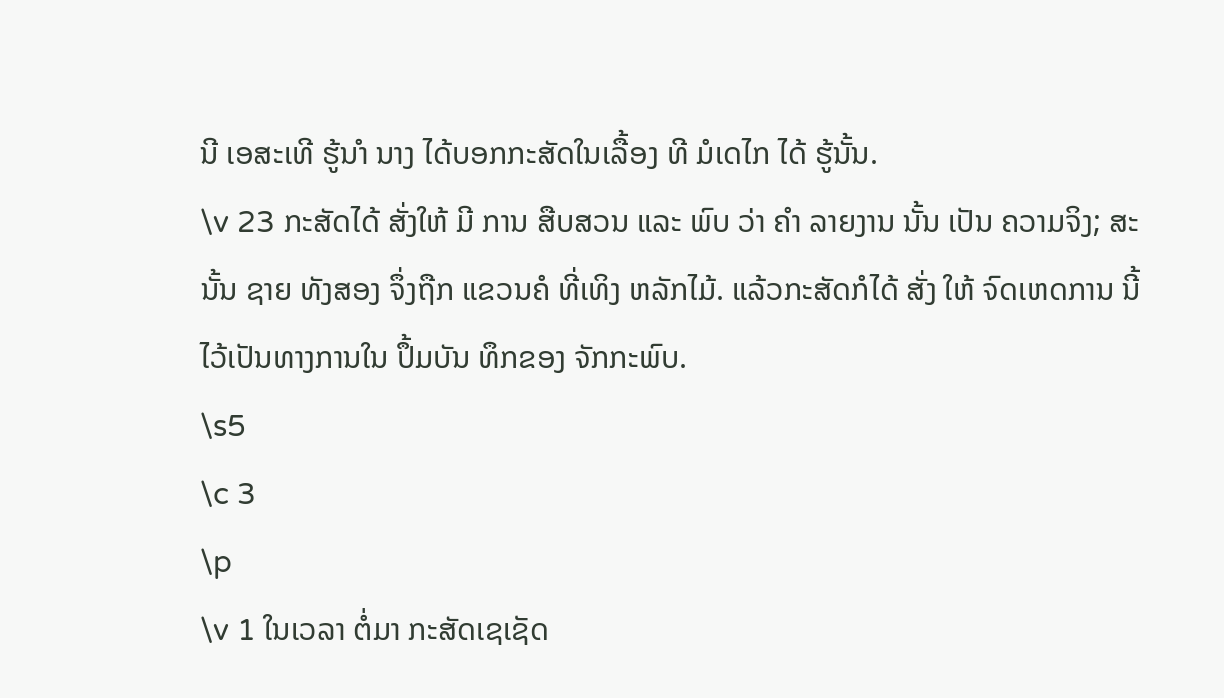ນີ ເອສະເທີ ຮູ້ນາໍ ນາງ ໄດ້ບອກກະສັດໃນເລື້ອງ ທີ ມໍເດໄກ ໄດ້ ຮູ້ນັ້ນ.
\v 23 ກະສັດໄດ້ ສັ່ງໃຫ້ ມີ ການ ສືບສວນ ແລະ ພົບ ວ່າ ຄໍາ ລາຍງານ ນັ້ນ ເປັນ ຄວາມຈິງ; ສະນັ້ນ ຊາຍ ທັງສອງ ຈຶ່ງຖືກ ແຂວນຄໍ ທີ່ເທິງ ຫລັກໄມ້. ແລ້ວກະສັດກໍໄດ້ ສັ່ງ ໃຫ້ ຈົດເຫດການ ນີ້ ໄວ້ເປັນທາງການໃນ ປຶ້ມບັນ ທຶກຂອງ ຈັກກະພົບ.
\s5
\c 3
\p
\v 1 ໃນເວລາ ຕໍ່ມາ ກະສັດເຊເຊັດ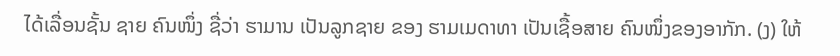ໄດ້ເລື່ອນຊັ້ນ ຊາຍ ຄົນໜຶ່ງ ຊື່ວ່າ ຮາມານ ເປັນລູກຊາຍ ຂອງ ຮາມເມດາທາ ເປັນເຊື້ອສາຍ ຄົນໜຶ່ງຂອງອາກັກ. (ງ) ໃຫ້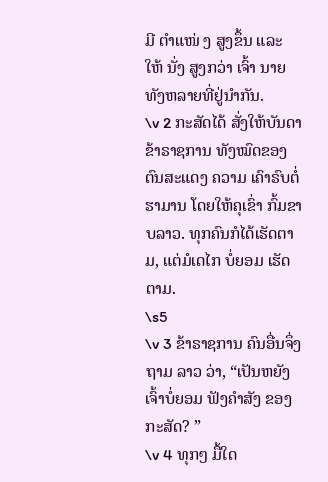ມີ ຕໍາແໜ່ ງ ສູງຂຶ້ນ ແລະ ໃຫ້ ນັ່ງ ສູງກວ່າ ເຈົ້າ ນາຍ ທັງຫລາຍທີ່ຢູ່ນຳກັນ.
\v 2 ກະສັດໄດ້ ສັ່ງໃຫ້ບັນດາ ຂ້າຣາຊການ ທັງໝົດຂອງຕົນສະແດງ ຄວາມ ເຄົາຣົບຕໍ່ຮາມານ ໂດຍໃຫ້ຄຸເຂົ່າ ກົ້ມຂາບລາວ. ທຸກຄົນກໍໄດ້ເຮັດຕາມ, ແຕ່ມໍເດໄກ ບໍ່ຍອມ ເຮັດຕາມ.
\s5
\v 3 ຂ້າຣາຊການ ຄົນອື່ນຈຶ່ງຖາມ ລາວ ວ່າ, “ເປັນຫຍັງເຈົ້າບໍ່ຍອມ ຟັງຄຳສັງ ຂອງກະສັດ? ”
\v 4 ທຸກໆ ມື້ໃດ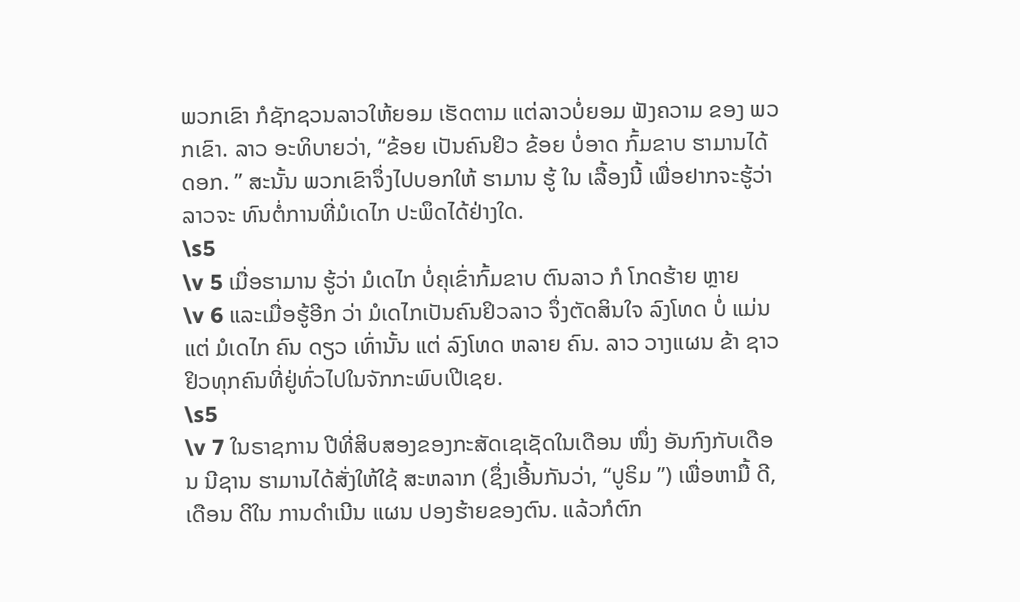ພວກເຂົາ ກໍຊັກຊວນລາວໃຫ້ຍອມ ເຮັດຕາມ ແຕ່ລາວບໍ່ຍອມ ຟັງຄວາມ ຂອງ ພວກເຂົາ. ລາວ ອະທິບາຍວ່າ, “ຂ້ອຍ ເປັນຄົນຢິວ ຂ້ອຍ ບໍ່ອາດ ກົ້ມຂາບ ຮາມານໄດ້ດອກ. ” ສະນັ້ນ ພວກເຂົາຈຶ່ງໄປບອກໃຫ້ ຮາມານ ຮູ້ ໃນ ເລື້ອງນີ້ ເພື່ອຢາກຈະຮູ້ວ່າລາວຈະ ທົນຕໍ່ການທີ່ມໍເດໄກ ປະພຶດໄດ້ຢ່າງໃດ.
\s5
\v 5 ເມື່ອຮາມານ ຮູ້ວ່າ ມໍເດໄກ ບໍ່ຄຸເຂົ່າກົ້ມຂາບ ຕົນລາວ ກໍ ໂກດຮ້າຍ ຫຼາຍ
\v 6 ແລະເມື່ອຮູ້ອີກ ວ່າ ມໍເດໄກເປັນຄົນຢິວລາວ ຈຶ່ງຕັດສິນໃຈ ລົງໂທດ ບໍ່ ແມ່ນແຕ່ ມໍເດໄກ ຄົນ ດຽວ ເທົ່ານັ້ນ ແຕ່ ລົງໂທດ ຫລາຍ ຄົນ. ລາວ ວາງແຜນ ຂ້າ ຊາວຢິວທຸກຄົນທີ່ຢູ່ທົ່ວໄປໃນຈັກກະພົບເປີເຊຍ.
\s5
\v 7 ໃນຣາຊການ ປີທີ່ສິບສອງຂອງກະສັດເຊເຊັດໃນເດືອນ ໜຶ່ງ ອັນກົງກັບເດືອນ ນີຊານ ຮາມານໄດ້ສັ່ງໃຫ້ໃຊ້ ສະຫລາກ (ຊຶ່ງເອີ້ນກັນວ່າ, “ປູຣິມ ”) ເພື່ອຫາມື້ ດີ, ເດືອນ ດີໃນ ການດໍາເນີນ ແຜນ ປອງຮ້າຍຂອງຕົນ. ແລ້ວກໍຕົກ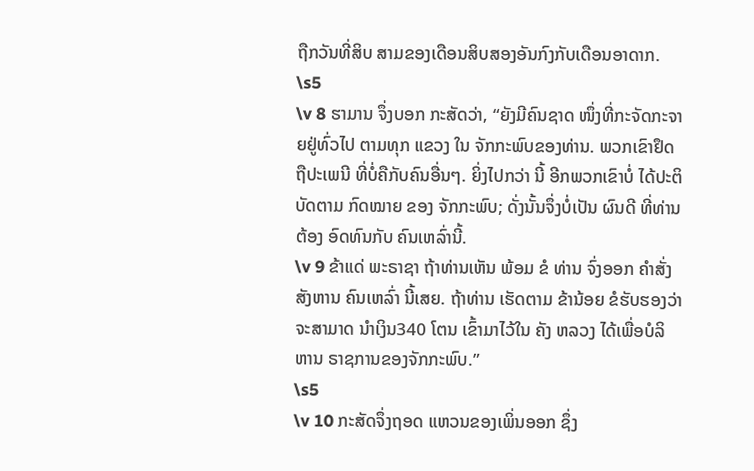ຖືກວັນທີ່ສິບ ສາມຂອງເດືອນສິບສອງອັນກົງກັບເດືອນອາດາກ.
\s5
\v 8 ຮາມານ ຈຶ່ງບອກ ກະສັດວ່າ, “ຍັງມີຄົນຊາດ ໜຶ່ງທີ່ກະຈັດກະຈາຍຢູ່ທົ່ວໄປ ຕາມທຸກ ແຂວງ ໃນ ຈັກກະພົບຂອງທ່ານ. ພວກເຂົາຢຶດຖືປະເພນີ ທີ່ບໍ່ຄືກັບຄົນອື່ນໆ. ຍິ່ງໄປກວ່າ ນີ້ ອີກພວກເຂົາບໍ່ ໄດ້ປະຕິບັດຕາມ ກົດໝາຍ ຂອງ ຈັກກະພົບ; ດັ່ງນັ້ນຈຶ່ງບໍ່ເປັນ ຜົນດີ ທີ່ທ່ານ ຕ້ອງ ອົດທົນກັບ ຄົນເຫລົ່ານີ້.
\v 9 ຂ້າແດ່ ພະຣາຊາ ຖ້າທ່ານເຫັນ ພ້ອມ ຂໍ ທ່ານ ຈົ່ງອອກ ຄໍາສັ່ງສັງຫານ ຄົນເຫລົ່າ ນີ້ເສຍ. ຖ້າທ່ານ ເຮັດຕາມ ຂ້ານ້ອຍ ຂໍຮັບຮອງວ່າ ຈະສາມາດ ນຳເງິນ340 ໂຕນ ເຂົ້າມາໄວ້ໃນ ຄັງ ຫລວງ ໄດ້ເພື່ອບໍລິຫານ ຣາຊການຂອງຈັກກະພົບ.”
\s5
\v 10 ກະສັດຈຶ່ງຖອດ ແຫວນຂອງເພິ່ນອອກ ຊຶ່ງ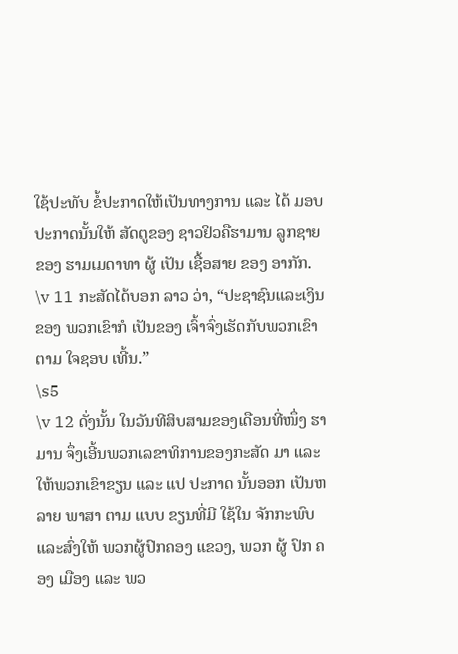ໃຊ້ປະທັບ ຂໍ້ປະກາດໃຫ້ເປັນທາງການ ແລະ ໄດ້ ມອບປະກາດນັ້ນໃຫ້ ສັດຕູຂອງ ຊາວຢິວຄືຮາມານ ລູກຊາຍ ຂອງ ຮາມເມດາທາ ຜູ້ ເປັນ ເຊື້ອສາຍ ຂອງ ອາກັກ.
\v 11 ກະສັດໄດ້ບອກ ລາວ ວ່າ, “ປະຊາຊົນແລະເງິນຂອງ ພວກເຂົາກໍ ເປັນຂອງ ເຈົ້າຈົ່ງເຮັດກັບພວກເຂົາ ຕາມ ໃຈຊອບ ເທີ້ນ.”
\s5
\v 12 ດັ່ງນັ້ນ ໃນວັນທີສິບສາມຂອງເດືອນທີ່ໜຶ່ງ ຮາມານ ຈຶ່ງເອີ້ນພວກເລຂາທິການຂອງກະສັດ ມາ ແລະ ໃຫ້ພວກເຂົາຂຽນ ແລະ ແປ ປະກາດ ນັ້ນອອກ ເປັນຫລາຍ ພາສາ ຕາມ ແບບ ຂຽນທີ່ມີ ໃຊ້ໃນ ຈັກກະພົບແລະສົ່ງໃຫ້ ພວກຜູ້ປົກຄອງ ແຂວງ, ພວກ ຜູ້ ປົກ ຄອງ ເມືອງ ແລະ ພວ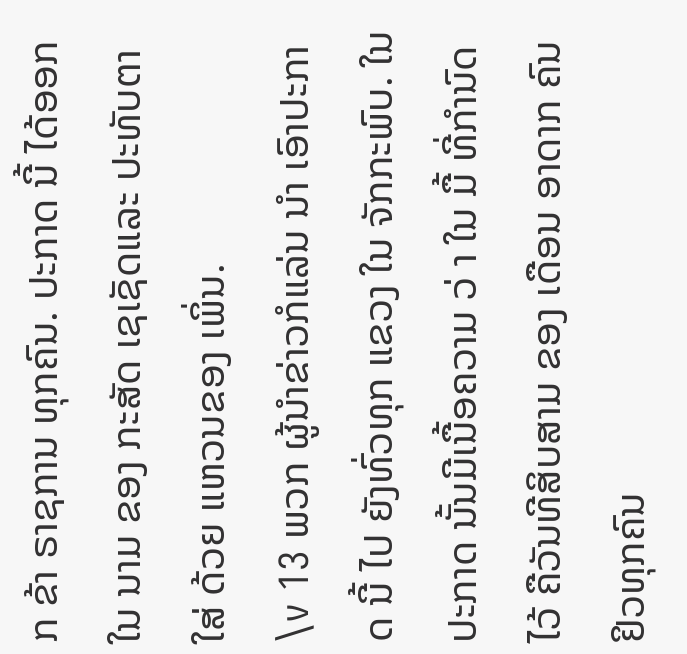ກ ຂ້າ ຣາຊການ ທຸກຄົນ. ປະກາດ ນີ້ ໄດ້ອອກ ໃນ ນາມ ຂອງ ກະສັດ ເຊເຊັດແລະ ປະທັບຕາ ໃສ່ ດ້ວຍ ແຫວນຂອງ ເພິ່ນ.
\v 13 ພວກ ຜູ້ນຳຂ່າວກໍແລ່ນ ນຳ ເອົາປະກາດ ນີ້ ໄປ ຍັງທົ່ວທຸກ ແຂວງ ໃນ ຈັກກະພົບ. ໃນ ປະກາດ ນັ້ນມີເນື້ອຄວາມ ວ່ າ ໃນ ມື້ ທີ່ກຳນົດໄວ້ ຄືວັນທີສິບສາມ ຂອງ ເດືອນ ອາດາກ ຄົນຢິວທຸກຄົນ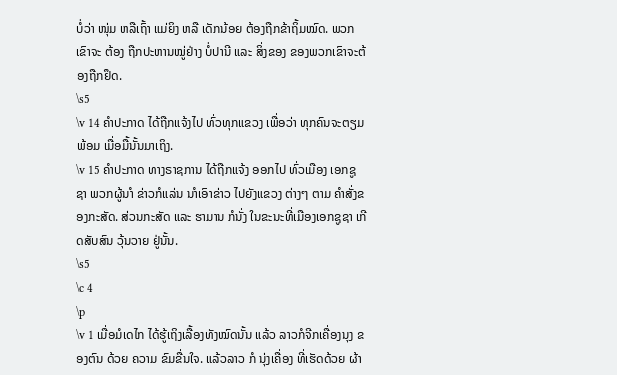ບໍ່ວ່າ ໜຸ່ມ ຫລືເຖົ້າ ແມ່ຍິງ ຫລື ເດັກນ້ອຍ ຕ້ອງຖືກຂ້າຖິ້ມໝົດ. ພວກເຂົາຈະ ຕ້ອງ ຖືກປະຫານໝູ່ຢ່າງ ບໍ່ປານີ ແລະ ສິ່ງຂອງ ຂອງພວກເຂົາຈະຕ້ອງຖືກຢຶດ.
\s5
\v 14 ຄໍາປະກາດ ໄດ້ຖືກແຈ້ງໄປ ທົ່ວທຸກແຂວງ ເພື່ອວ່າ ທຸກຄົນຈະຕຽມພ້ອມ ເມື່ອມື້ນັ້ນມາເຖິງ.
\v 15 ຄໍາປະກາດ ທາງຣາຊການ ໄດ້ຖືກແຈ້ງ ອອກໄປ ທົ່ວເມືອງ ເອກຊູຊາ ພວກຜູ້ນາໍ ຂ່າວກໍແລ່ນ ນາໍເອົາຂ່າວ ໄປຍັງແຂວງ ຕ່າງໆ ຕາມ ຄໍາສັ່ງຂອງກະສັດ. ສ່ວນກະສັດ ແລະ ຮາມານ ກໍນັ່ງ ໃນຂະນະທີ່ເມືອງເອກຊູຊາ ເກີດສັບສົນ ວຸ້ນວາຍ ຢູ່ນັ້ນ.
\s5
\c 4
\p
\v 1 ເມື່ອມໍເດໄກ ໄດ້ຮູ້ເຖິງເລື້ອງທັງໝົດນັ້ນ ແລ້ວ ລາວກໍຈີກເຄື່ອງນຸງ ຂອງຕົນ ດ້ວຍ ຄວາມ ຂົມຂື່ນໃຈ. ແລ້ວລາວ ກໍ ນຸ່ງເຄື່ອງ ທີ່ເຮັດດ້ວຍ ຜ້າ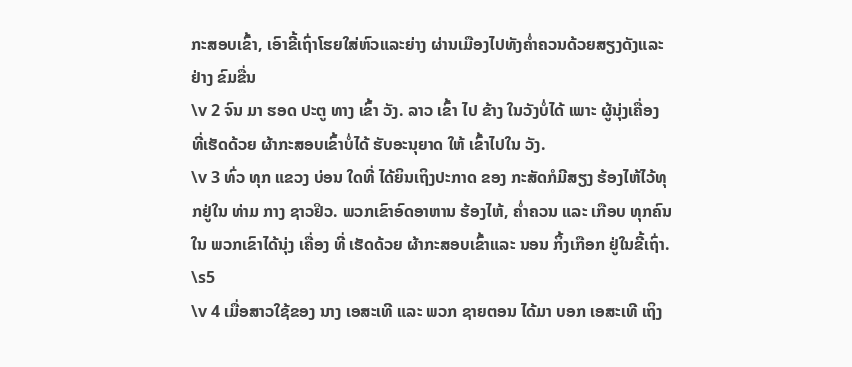ກະສອບເຂົ້າ, ເອົາຂີ້ເຖົ່າໂຮຍໃສ່ຫົວແລະຍ່າງ ຜ່ານເມືອງໄປທັງຄ່ຳຄວນດ້ວຍສຽງດັງແລະຢ່າງ ຂົມຂື່ນ
\v 2 ຈົນ ມາ ຮອດ ປະຕູ ທາງ ເຂົ້າ ວັງ. ລາວ ເຂົ້າ ໄປ ຂ້າງ ໃນວັງບໍ່ໄດ້ ເພາະ ຜູ້ນຸ່ງເຄື່ອງ ທີ່ເຮັດດ້ວຍ ຜ້າກະສອບເຂົ້າບໍ່ໄດ້ ຮັບອະນຸຍາດ ໃຫ້ ເຂົ້າໄປໃນ ວັງ.
\v 3 ທົ່ວ ທຸກ ແຂວງ ບ່ອນ ໃດທີ່ ໄດ້ຍິນເຖິງປະກາດ ຂອງ ກະສັດກໍມີສຽງ ຮ້ອງໄຫ້ໄວ້ທຸກຢູ່ໃນ ທ່າມ ກາງ ຊາວຢິວ. ພວກເຂົາອົດອາຫານ ຮ້ອງໄຫ້, ຄ່ຳຄວນ ແລະ ເກືອບ ທຸກຄົນໃນ ພວກເຂົາໄດ້ນຸ່ງ ເຄື່ອງ ທີ່ ເຮັດດ້ວຍ ຜ້າກະສອບເຂົ້າແລະ ນອນ ກິ້ງເກືອກ ຢູ່ໃນຂີ້ເຖົ່າ.
\s5
\v 4 ເມື່ອສາວໃຊ້ຂອງ ນາງ ເອສະເທີ ແລະ ພວກ ຊາຍຕອນ ໄດ້ມາ ບອກ ເອສະເທີ ເຖິງ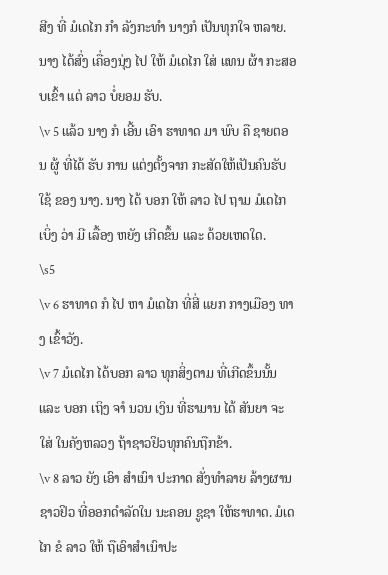ສີງ ທີ່ ມໍເດໄກ ກຳ ລັງກະທຳ ນາງກໍ ເປັນທຸກໃຈ ຫລາຍ. ນາງ ໄດ້ສົ່ງ ເຄື່ອງນຸ່ງ ໄປ ໃຫ້ ມໍເດໄກ ໃສ່ ແທນ ຜ້າ ກະສອບເຂົ້າ ແຕ່ ລາວ ບໍ່ຍອມ ຮັບ.
\v 5 ແລ້ວ ນາງ ກໍ ເອີ້ນ ເອົາ ຮາທາດ ມາ ພົບ ຄື ຊາຍຕອນ ຜູ້ ທີ່ໄດ້ ຮັບ ການ ແຕ່ງຕັ້ງຈາກ ກະສັດໃຫ້ເປັນຄົນຮັບໃຊ້ ຂອງ ນາງ. ນາງ ໄດ້ ບອກ ໃຫ້ ລາວ ໄປ ຖາມ ມໍເດໄກ ເບິ່ງ ວ່າ ມີ ເລື້ອງ ຫຍັງ ເກີດຂຶ້ນ ແລະ ດ້ວຍເຫດໃດ.
\s5
\v 6 ຮາທາດ ກໍ ໄປ ຫາ ມໍເດໄກ ທີ່ສີ່ ແຍກ ກາງເມືອງ ທາງ ເຂົ້າວັງ.
\v 7 ມໍເດໄກ ໄດ້ບອກ ລາວ ທຸກສິ່ງຕາມ ທີ່ເກີດຂຶ້ນນັ້ນແລະ ບອກ ເຖິງ ຈາໍ ນວນ ເງິນ ທີ່ຮາມານ ໄດ້ ສັນຍາ ຈະ ໃສ່ ໃນຄັງຫລວງ ຖ້າຊາວຢິວທຸກຄົນຖືກຂ້າ.
\v 8 ລາວ ຍັງ ເອົາ ສໍາເນົາ ປະກາດ ສັ່ງທຳລາຍ ລ້າງຜານ ຊາວຢິວ ທີ່ອອກດໍາລັດໃນ ນະຄອນ ຊູຊາ ໃຫ້ຮາທາດ. ມໍເດໄກ ຂໍ ລາວ ໃຫ້ ຖືເອົາສໍາເນົາປະ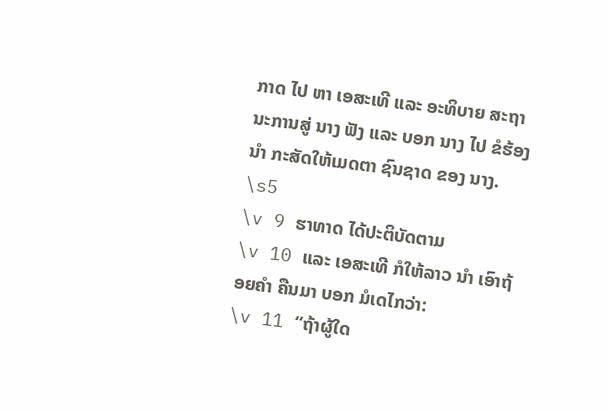ກາດ ໄປ ຫາ ເອສະເທີ ແລະ ອະທິບາຍ ສະຖານະການສູ່ ນາງ ຟັງ ແລະ ບອກ ນາງ ໄປ ຂໍຮ້ອງ ນຳ ກະສັດໃຫ້ເມດຕາ ຊົນຊາດ ຂອງ ນາງ.
\s5
\v 9 ຮາທາດ ໄດ້ປະຕິບັດຕາມ
\v 10 ແລະ ເອສະເທີ ກໍໃຫ້ລາວ ນຳ ເອົາຖ້ອຍຄຳ ຄືນມາ ບອກ ມໍເດໄກວ່າ:
\v 11 “ຖ້າຜູ້ໃດ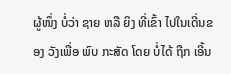ຜູ້ໜຶ່ງ ບໍ່ວ່າ ຊາຍ ຫລື ຍິງ ທີ່ເຂົ້າ ໄປໃນເດີ່ນຂອງ ວັງເພື່ອ ພົບ ກະສັດ ໂດຍ ບໍ່ໄດ້ ຖືກ ເອີ້ນ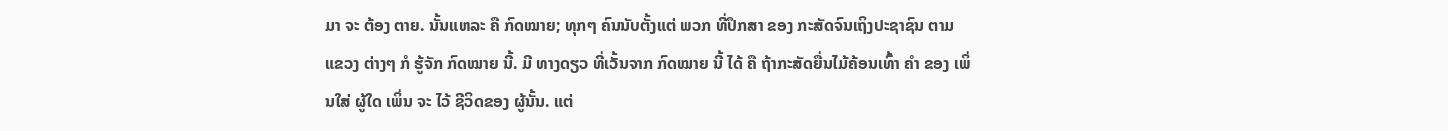ມາ ຈະ ຕ້ອງ ຕາຍ. ນັ້ນແຫລະ ຄື ກົດໝາຍ; ທຸກໆ ຄົນນັບຕັ້ງແຕ່ ພວກ ທີ່ປຶກສາ ຂອງ ກະສັດຈົນເຖິງປະຊາຊົນ ຕາມ ແຂວງ ຕ່າງໆ ກໍ ຮູ້ຈັກ ກົດໝາຍ ນີ້. ມີ ທາງດຽວ ທີ່ເວັ້ນຈາກ ກົດໝາຍ ນີ້ ໄດ້ ຄື ຖ້າກະສັດຍື່ນໄມ້ຄ້ອນເທົ້າ ຄໍາ ຂອງ ເພິ່ນໃສ່ ຜູ້ໃດ ເພິ່ນ ຈະ ໄວ້ ຊີວິດຂອງ ຜູ້ນັ້ນ. ແຕ່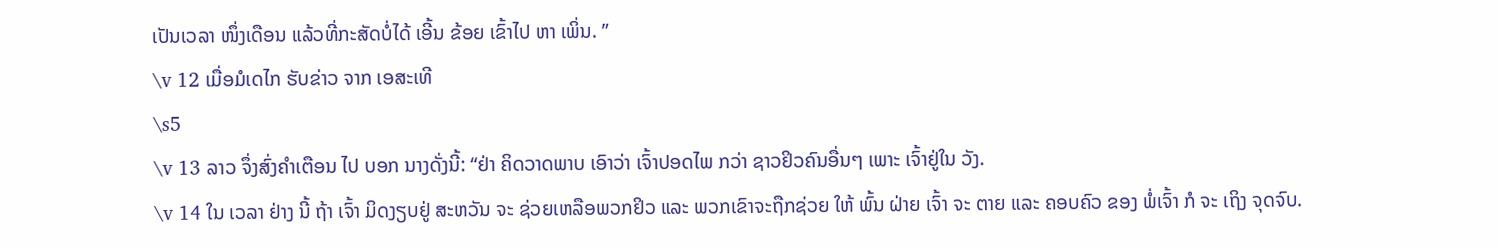ເປັນເວລາ ໜຶ່ງເດືອນ ແລ້ວທີ່ກະສັດບໍ່ໄດ້ ເອີ້ນ ຂ້ອຍ ເຂົ້າໄປ ຫາ ເພິ່ນ. ”
\v 12 ເມື່ອມໍເດໄກ ຮັບຂ່າວ ຈາກ ເອສະເທີ
\s5
\v 13 ລາວ ຈຶ່ງສົ່ງຄຳເຕືອນ ໄປ ບອກ ນາງດັ່ງນີ້: “ຢ່າ ຄິດວາດພາບ ເອົາວ່າ ເຈົ້າປອດໄພ ກວ່າ ຊາວຢິວຄົນອື່ນໆ ເພາະ ເຈົ້າຢູ່ໃນ ວັງ.
\v 14 ໃນ ເວລາ ຢ່າງ ນີ້ ຖ້າ ເຈົ້າ ມິດງຽບຢູ່ ສະຫວັນ ຈະ ຊ່ວຍເຫລືອພວກຢິວ ແລະ ພວກເຂົາຈະຖືກຊ່ວຍ ໃຫ້ ພົ້ນ ຝ່າຍ ເຈົ້າ ຈະ ຕາຍ ແລະ ຄອບຄົວ ຂອງ ພໍ່ເຈົ້າ ກໍ ຈະ ເຖິງ ຈຸດຈົບ.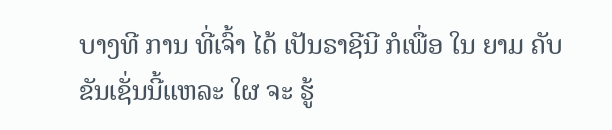ບາງທີ ການ ທີ່ເຈົ້າ ໄດ້ ເປັນຣາຊີນີ ກໍເພື່ອ ໃນ ຍາມ ຄັບຂັນເຊັ່ນນີ້ແຫລະ ໃຜ ຈະ ຮູ້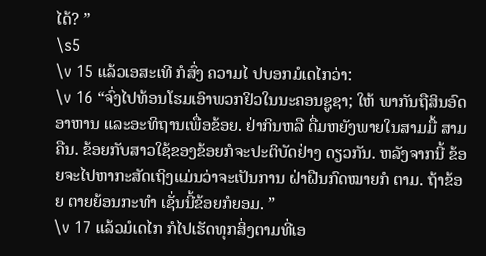ໄດ້? ”
\s5
\v 15 ແລ້ວເອສະເທີ ກໍສົ່ງ ຄວາມໄ ປບອກມໍເດໄກວ່າ:
\v 16 “ຈົ່ງໄປທ້ອນໂຮມເອົາພວກຢິວໃນນະຄອນຊູຊາ; ໃຫ້ ພາກັນຖືສິນອົດອາຫານ ແລະອະທິຖານເພື່ອຂ້ອຍ. ຢ່າກິນຫລື ດື່ມຫຍັງພາຍໃນສາມມື້ ສາມ ຄືນ. ຂ້ອຍກັບສາວໃຊ້ຂອງຂ້ອຍກໍຈະປະຕິບັດຢ່າງ ດຽວກັນ. ຫລັງຈາກນີ້ ຂ້ອຍຈະໄປຫາກະສັດເຖິງແມ່ນວ່າຈະເປັນການ ຝ່າຝືນກົດໝາຍກໍ ຕາມ. ຖ້າຂ້ອຍ ຕາຍຍ້ອນກະທຳ ເຊັ່ນນີ້ຂ້ອຍກໍຍອມ. ”
\v 17 ແລ້ວມໍເດໄກ ກໍໄປເຮັດທຸກສິ່ງຕາມທີ່ເອ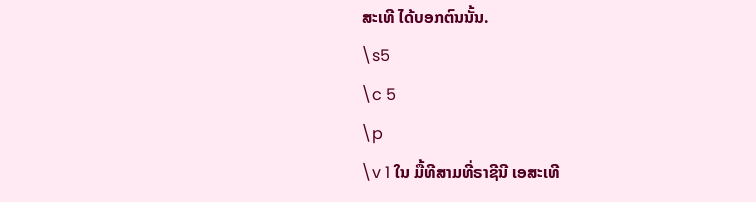ສະເທີ ໄດ້ບອກຕົນນັ້ນ.
\s5
\c 5
\p
\v 1 ໃນ ມື້ທີສາມທີ່ຣາຊີນີ ເອສະເທີ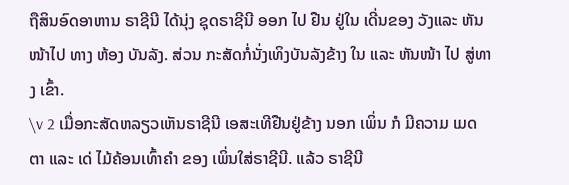ຖືສິນອົດອາຫານ ຣາຊີນີ ໄດ້ນຸ່ງ ຊຸດຣາຊີນີ ອອກ ໄປ ຢືນ ຢູ່ໃນ ເດີ່ນຂອງ ວັງແລະ ຫັນໜ້າໄປ ທາງ ຫ້ອງ ບັນລັງ. ສ່ວນ ກະສັດກໍ່ນັ່ງເທິງບັນລັງຂ້າງ ໃນ ແລະ ຫັນໜ້າ ໄປ ສູ່ທາງ ເຂົ້າ.
\v 2 ເມື່ອກະສັດຫລຽວເຫັນຣາຊີນີ ເອສະເທີຢືນຢູ່ຂ້າງ ນອກ ເພິ່ນ ກໍ ມີຄວາມ ເມດຕາ ແລະ ເດ່ ໄມ້ຄ້ອນເທົ້າຄໍາ ຂອງ ເພິ່ນໃສ່ຣາຊີນີ. ແລ້ວ ຣາຊີນີ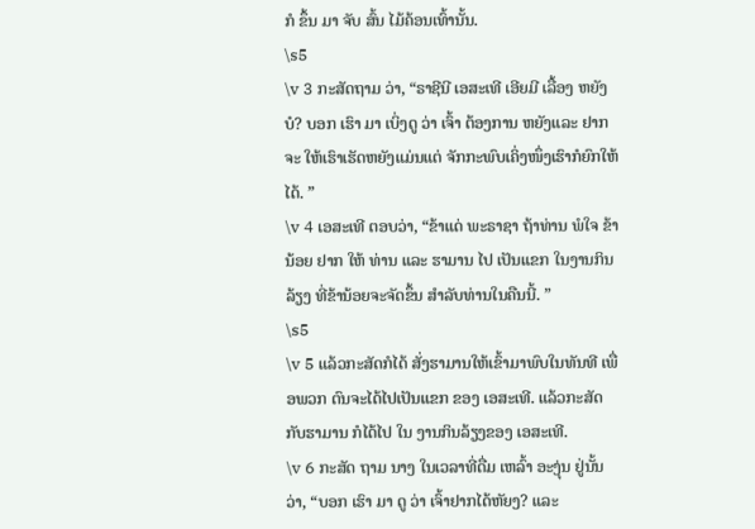ກໍ ຂຶ້ນ ມາ ຈັບ ສົ້ນ ໄມ້ຄ້ອນເທົ້ານັ້ນ.
\s5
\v 3 ກະສັດຖາມ ວ່າ, “ຣາຊີນີ ເອສະເທີ ເອີຍມີ ເລື້ອງ ຫຍັງ ບໍ? ບອກ ເຮົາ ມາ ເບິ່ງດູ ວ່າ ເຈົ້າ ຕ້ອງການ ຫຍັງແລະ ຢາກ ຈະ ໃຫ້ເຮົາເຮັດຫຍັງແມ່ນແຕ່ ຈັກກະພົບເຄິ່ງໜຶ່ງເຮົາກໍຍົກໃຫ້ໄດ້. ”
\v 4 ເອສະເທີ ຕອບວ່າ, “ຂ້າແດ່ ພະຣາຊາ ຖ້າທ່ານ ພໍໃຈ ຂ້ານ້ອຍ ຢາກ ໃຫ້ ທ່ານ ແລະ ຮາມານ ໄປ ເປັນແຂກ ໃນງານກິນລ້ຽງ ທີ່ຂ້ານ້ອຍຈະຈັດຂຶ້ນ ສໍາລັບທ່ານໃນຄືນນີ້. ”
\s5
\v 5 ແລ້ວກະສັດກໍໄດ້ ສັ່ງຮາມານໃຫ້ເຂົ້າມາພົບໃນທັນທີ ເພື່ອພວກ ຕົນຈະໄດ້ໄປເປັນແຂກ ຂອງ ເອສະເທີ. ແລ້ວກະສັດກັບຮາມານ ກໍໄດ້ໄປ ໃນ ງານກິນລ້ຽງຂອງ ເອສະເທີ.
\v 6 ກະສັດ ຖາມ ນາງ ໃນເວລາທີ່ດື່ມ ເຫລົ້າ ອະງຸ່ນ ຢູ່ນັ້ນ ວ່າ, “ບອກ ເຮົາ ມາ ດູ ວ່າ ເຈົ້າຢາກໄດ້ຫັຍງ? ແລະ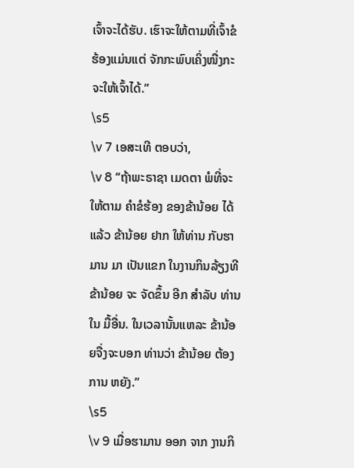ເຈົ້າຈະໄດ້ຮັບ. ເຮົາຈະໃຫ້ຕາມທີ່ເຈົ້າຂໍຮ້ອງແມ່ນແຕ່ ຈັກກະພົບເຄິ່ງໜື່ງກະຈະໃຫ້ເຈົ້າໄດ້.”
\s5
\v 7 ເອສະເທີ ຕອບວ່າ,
\v 8 “ຖ້າພະຣາຊາ ເມດຕາ ພໍທີ່ຈະ ໃຫ້ຕາມ ຄຳຂໍຮ້ອງ ຂອງຂ້ານ້ອຍ ໄດ້ແລ້ວ ຂ້ານ້ອຍ ຢາກ ໃຫ້ທ່ານ ກັບຮາມານ ມາ ເປັນແຂກ ໃນງານກິນລ້ຽງທີ ຂ້ານ້ອຍ ຈະ ຈັດຂຶ້ນ ອີກ ສໍາລັບ ທ່ານ ໃນ ມື້ອື່ນ. ໃນເວລານັ້ນແຫລະ ຂ້ານ້ອຍຈື່ງຈະບອກ ທ່ານວ່າ ຂ້ານ້ອຍ ຕ້ອງການ ຫຍັງ.”
\s5
\v 9 ເມື່ອຮາມານ ອອກ ຈາກ ງານກິ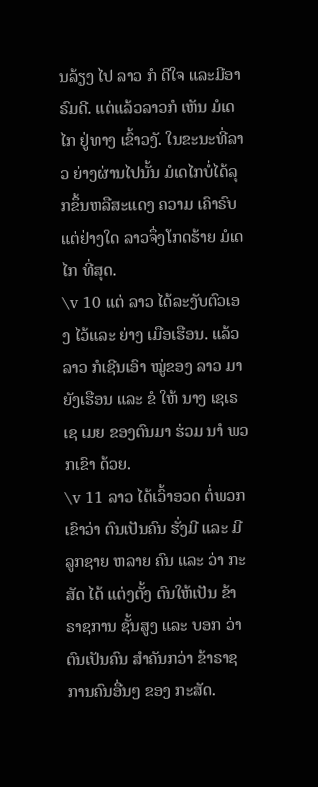ນລ້ຽງ ໄປ ລາວ ກໍ ດີໃຈ ແລະມີອາຣົມດີ. ແຕ່ແລ້ວລາວກໍ ເຫັນ ມໍເດໄກ ຢູ່ທາງ ເຂົ້າວງັ. ໃນຂະນະທີ່ລາວ ຍ່າງຜ່ານໄປນັ້ນ ມໍເດໄກບໍ່ໄດ້ລຸກຂຶ້ນຫລືສະແດງ ຄວາມ ເຄົາຣົບແຕ່ຢ່າງໃດ ລາວຈຶ່ງໂກດຮ້າຍ ມໍເດໄກ ທີ່ສຸດ.
\v 10 ແຕ່ ລາວ ໄດ້ລະງັບຕົວເອງ ໄວ້ແລະ ຍ່າງ ເມືອເຮືອນ. ແລ້ວລາວ ກໍເຊີນເອົາ ໝູ່ຂອງ ລາວ ມາ ຍັງເຮືອນ ແລະ ຂໍ ໃຫ້ ນາງ ເຊເຣເຊ ເມຍ ຂອງຕົນມາ ຮ່ວມ ນາໍ ພວກເຂົາ ດ້ວຍ.
\v 11 ລາວ ໄດ້ເວົ້າອວດ ຕໍ່ພວກເຂົາວ່າ ຕົນເປັນຄົນ ຮັ່ງມີ ແລະ ມີ ລູກຊາຍ ຫລາຍ ຄົນ ແລະ ວ່າ ກະສັດ ໄດ້ ແຕ່ງຕັ້ງ ຕົນໃຫ້ເປັນ ຂ້າຣາຊການ ຊັ້ນສູງ ແລະ ບອກ ວ່າ ຕົນເປັນຄົນ ສໍາຄັນກວ່າ ຂ້າຣາຊການຄົນອື່ນໆ ຂອງ ກະສັດ.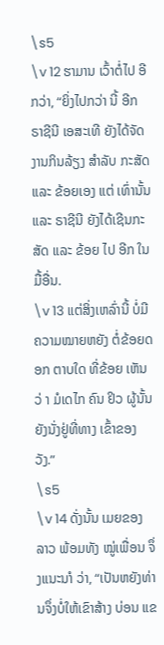\s5
\v 12 ຮາມານ ເວົ້າຕໍ່ໄປ ອີກວ່າ, “ຍິ່ງໄປກວ່າ ນີ້ ອີກ ຣາຊີນີ ເອສະເທີ ຍັງໄດ້ຈັດງານກິນລ້ຽງ ສໍາລັບ ກະສັດແລະ ຂ້ອຍເອງ ແຕ່ ເທົ່ານັ້ນ ແລະ ຣາຊີນີ ຍັງໄດ້ເຊີນກະສັດ ແລະ ຂ້ອຍ ໄປ ອີກ ໃນ ມື້ອື່ນ.
\v 13 ແຕ່ສິ່ງເຫລົ່ານີ້ ບໍ່ມີຄວາມໝາຍຫຍັງ ຕໍ່ຂ້ອຍດອກ ຕາບໃດ ທີ່ຂ້ອຍ ເຫັນ ວ່ າ ມໍເດໄກ ຄົນ ຢິວ ຜູ້ນັ້ນ ຍັງນັ່ງຢູ່ທີ່ທາງ ເຂົ້າຂອງ ວັງ.”
\s5
\v 14 ດັ່ງນັ້ນ ເມຍຂອງ ລາວ ພ້ອມທັງ ໝູ່ເພື່ອນ ຈຶ່ງແນະນາໍ ວ່າ, “ເປັນຫຍັງທ່ານຈຶ່ງບໍ່ໃຫ້ເຂົາສ້າງ ບ່ອນ ແຂ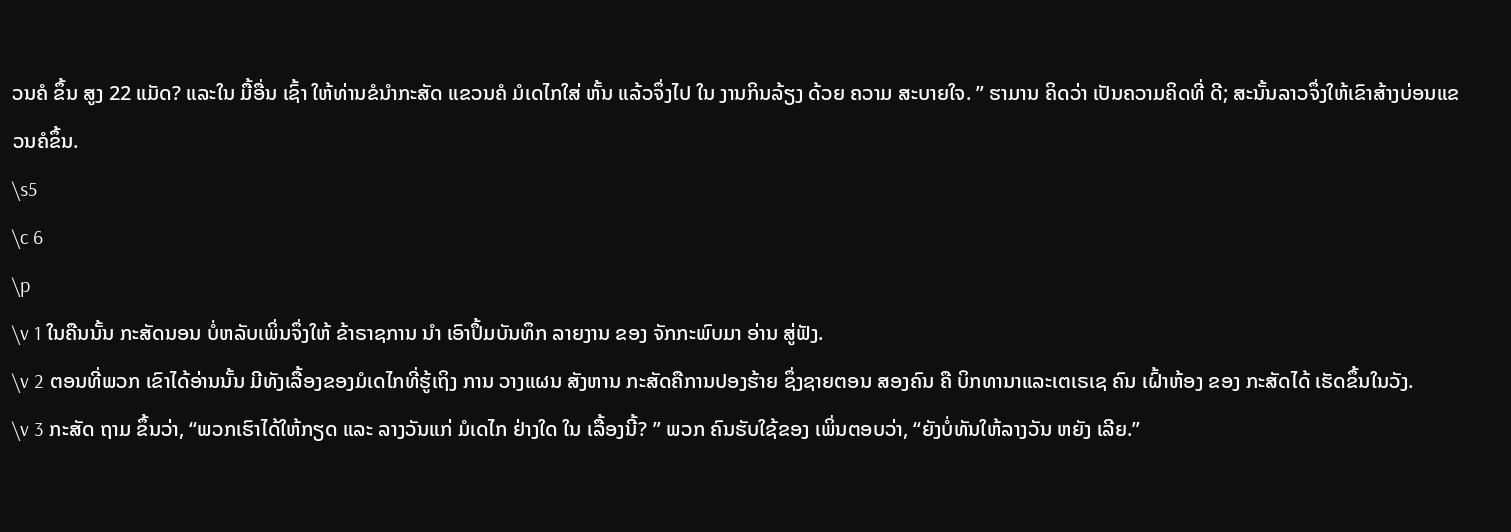ວນຄໍ ຂຶ້ນ ສູງ 22 ແມັດ? ແລະໃນ ມື້ອື່ນ ເຊົ້າ ໃຫ້ທ່ານຂໍນຳກະສັດ ແຂວນຄໍ ມໍເດໄກໃສ່ ຫັ້ນ ແລ້ວຈຶ່ງໄປ ໃນ ງານກິນລ້ຽງ ດ້ວຍ ຄວາມ ສະບາຍໃຈ. ” ຮາມານ ຄິດວ່າ ເປັນຄວາມຄິດທີ່ ດີ; ສະນັ້ນລາວຈຶ່ງໃຫ້ເຂົາສ້າງບ່ອນແຂວນຄໍຂຶ້ນ.
\s5
\c 6
\p
\v 1 ໃນຄືນນັ້ນ ກະສັດນອນ ບໍ່ຫລັບເພິ່ນຈຶ່ງໃຫ້ ຂ້າຣາຊການ ນຳ ເອົາປຶ້ມບັນທຶກ ລາຍງານ ຂອງ ຈັກກະພົບມາ ອ່ານ ສູ່ຟັງ.
\v 2 ຕອນທີ່ພວກ ເຂົາໄດ້ອ່ານນັ້ນ ມີທັງເລື້ອງຂອງມໍເດໄກທີ່ຮູ້ເຖິງ ການ ວາງແຜນ ສັງຫານ ກະສັດຄືການປອງຮ້າຍ ຊຶ່ງຊາຍຕອນ ສອງຄົນ ຄື ບິກທານາແລະເຕເຣເຊ ຄົນ ເຝົ້າຫ້ອງ ຂອງ ກະສັດໄດ້ ເຮັດຂຶ້ນໃນວັງ.
\v 3 ກະສັດ ຖາມ ຂຶ້ນວ່າ, “ພວກເຮົາໄດ້ໃຫ້ກຽດ ແລະ ລາງວັນແກ່ ມໍເດໄກ ຢ່າງໃດ ໃນ ເລື້ອງນີ້? ” ພວກ ຄົນຮັບໃຊ້ຂອງ ເພິ່ນຕອບວ່າ, “ຍັງບໍ່ທັນໃຫ້ລາງວັນ ຫຍັງ ເລີຍ.”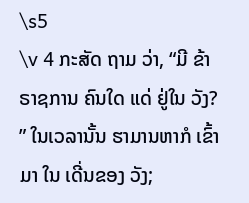\s5
\v 4 ກະສັດ ຖາມ ວ່າ, “ມີ ຂ້າຣາຊການ ຄົນໃດ ແດ່ ຢູ່ໃນ ວັງ? ” ໃນເວລານັ້ນ ຮາມານຫາກໍ ເຂົ້າ ມາ ໃນ ເດີ່ນຂອງ ວັງ;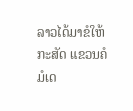ລາວໄດ້ມາຂໍໃຫ້ກະສັດ ແຂວນຄໍ ມໍເດ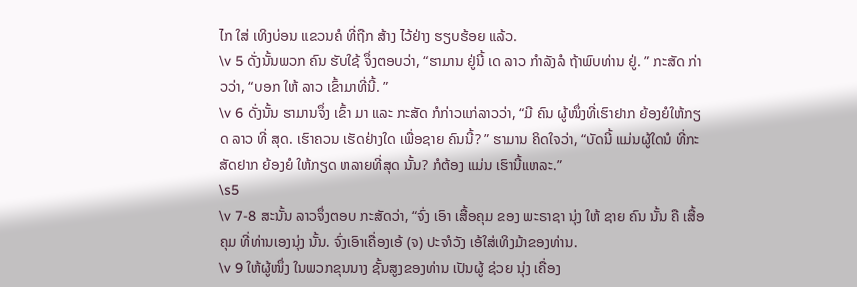ໄກ ໃສ່ ເທິງບ່ອນ ແຂວນຄໍ ທີ່ຖືກ ສ້າງ ໄວ້ຢ່າງ ຮຽບຮ້ອຍ ແລ້ວ.
\v 5 ດັ່ງນັ້ນພວກ ຄົນ ຮັບໃຊ້ ຈຶ່ງຕອບວ່າ, “ຮາມານ ຢູ່ນີ້ ເດ ລາວ ກຳລັງລໍ ຖ້າພົບທ່ານ ຢູ່. ” ກະສັດ ກ່າວວ່າ, “ບອກ ໃຫ້ ລາວ ເຂົ້າມາທີ່ນີ້. ”
\v 6 ດັ່ງນັ້ນ ຮາມານຈຶ່ງ ເຂົ້າ ມາ ແລະ ກະສັດ ກໍກ່າວແກ່ລາວວ່າ, “ມີ ຄົນ ຜູ້ໜຶ່ງທີ່ເຮົາຢາກ ຍ້ອງຍໍໃຫ້ກຽດ ລາວ ທີ່ ສຸດ. ເຮົາຄວນ ເຮັດຢ່າງໃດ ເພື່ອຊາຍ ຄົນນີ້? ” ຮາມານ ຄິດໃຈວ່າ, “ບັດນີ້ ແມ່ນຜູ້ໃດນໍ ທີ່ກະສັດຢາກ ຍ້ອງຍໍ ໃຫ້ກຽດ ຫລາຍທີ່ສຸດ ນັ້ນ? ກໍຕ້ອງ ແມ່ນ ເຮົານີ້ແຫລະ.”
\s5
\v 7-8 ສະນັ້ນ ລາວຈຶ່ງຕອບ ກະສັດວ່າ, “ຈົ່ງ ເອົາ ເສື້ອຄຸມ ຂອງ ພະຣາຊາ ນຸ່ງ ໃຫ້ ຊາຍ ຄົນ ນັ້ນ ຄື ເສື້ອຄຸມ ທີ່ທ່ານເອງນຸ່ງ ນັ້ນ. ຈົ່ງເອົາເຄື່ອງເອ້ (ຈ) ປະຈາໍວັງ ເອ້ໃສ່ເທິງມ້າຂອງທ່ານ.
\v 9 ໃຫ້ຜູ້ໜຶ່ງ ໃນພວກຂຸນນາງ ຊັ້ນສູງຂອງທ່ານ ເປັນຜູ້ ຊ່ວຍ ນຸ່ງ ເຄື່ອງ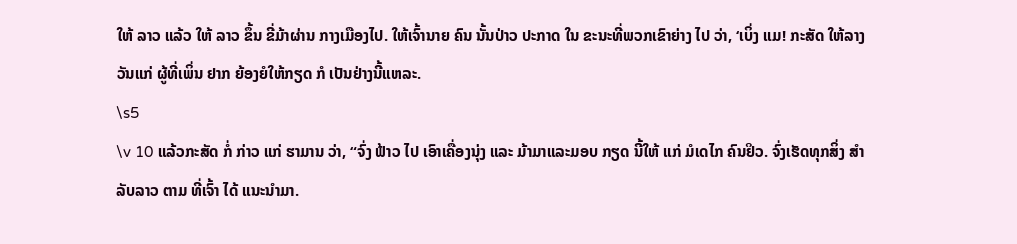ໃຫ້ ລາວ ແລ້ວ ໃຫ້ ລາວ ຂຶ້ນ ຂີ່ມ້າຜ່ານ ກາງເມືອງໄປ. ໃຫ້ເຈົ້ານາຍ ຄົນ ນັ້ນປ່າວ ປະກາດ ໃນ ຂະນະທີ່ພວກເຂົາຍ່າງ ໄປ ວ່າ, ‘ເບິ່ງ ແມ! ກະສັດ ໃຫ້ລາງວັນແກ່ ຜູ້ທີ່ເພິ່ນ ຢາກ ຍ້ອງຍໍໃຫ້ກຽດ ກໍ ເປັນຢ່າງນີ້ແຫລະ.
\s5
\v 10 ແລ້ວກະສັດ ກໍ່ ກ່າວ ແກ່ ຮາມານ ວ່າ, “ຈົ່ງ ຟ້າວ ໄປ ເອົາເຄື່ອງນຸ່ງ ແລະ ມ້າມາແລະມອບ ກຽດ ນີ້ໃຫ້ ແກ່ ມໍເດໄກ ຄົນຢິວ. ຈົ່ງເຮັດທຸກສິ່ງ ສໍາລັບລາວ ຕາມ ທີ່ເຈົ້າ ໄດ້ ແນະນຳມາ.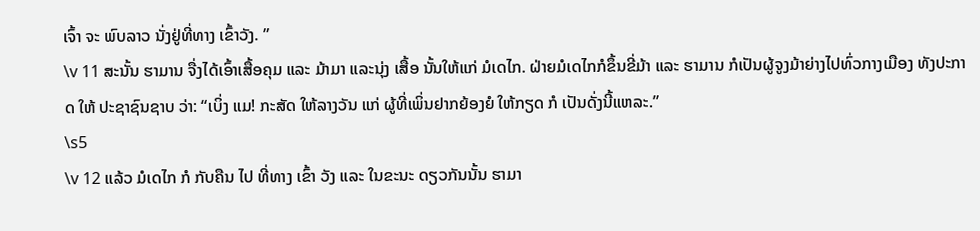ເຈົ້າ ຈະ ພົບລາວ ນັ່ງຢູ່ທີ່ທາງ ເຂົ້າວັງ. ”
\v 11 ສະນັ້ນ ຮາມານ ຈື່ງໄດ້ເອົ້າເສື້ອຄຸມ ແລະ ມ້າມາ ແລະນຸ່ງ ເສື້ອ ນັ້ນໃຫ້ແກ່ ມໍເດໄກ. ຝ່າຍມໍເດໄກກໍຂຶ້ນຂີ່ມ້າ ແລະ ຮາມານ ກໍເປັນຜູ້ຈູງມ້າຍ່າງໄປທົ່ວກາງເມືອງ ທັງປະກາດ ໃຫ້ ປະຊາຊົນຊາບ ວ່າ: “ເບິ່ງ ແມ! ກະສັດ ໃຫ້ລາງວັນ ແກ່ ຜູ້ທີ່ເພິ່ນຢາກຍ້ອງຍໍ ໃຫ້ກຽດ ກໍ ເປັນດັ່ງນີ້ແຫລະ.”
\s5
\v 12 ແລ້ວ ມໍເດໄກ ກໍ ກັບຄືນ ໄປ ທີ່ທາງ ເຂົ້າ ວັງ ແລະ ໃນຂະນະ ດຽວກັນນັ້ນ ຮາມາ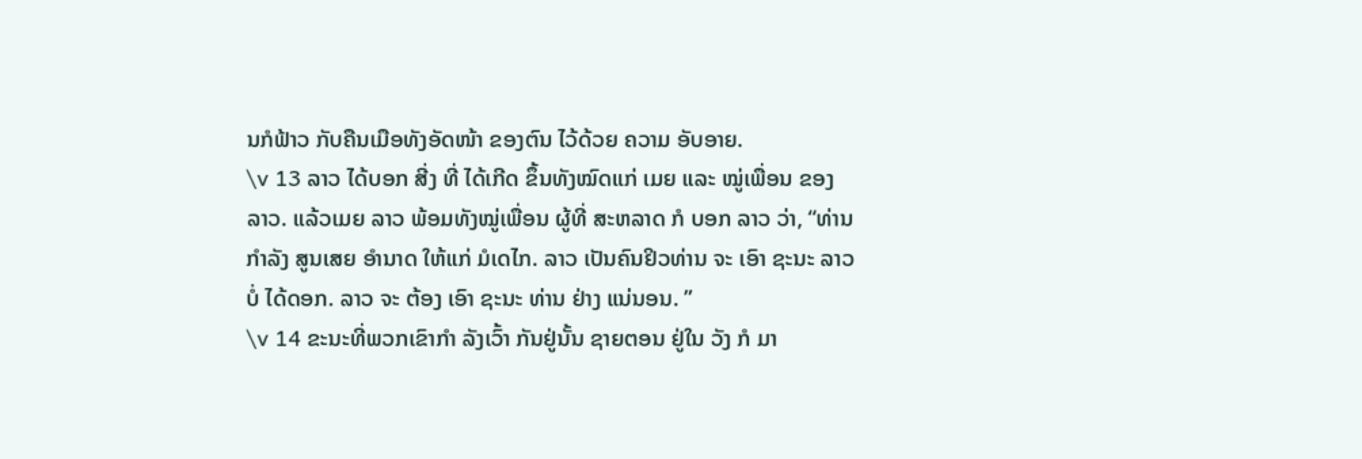ນກໍຟ້າວ ກັບຄືນເມືອທັງອັດໜ້າ ຂອງຕົນ ໄວ້ດ້ວຍ ຄວາມ ອັບອາຍ.
\v 13 ລາວ ໄດ້ບອກ ສີ່ງ ທີ່ ໄດ້ເກີດ ຂຶ້ນທັງໝົດແກ່ ເມຍ ແລະ ໝູ່ເພື່ອນ ຂອງ ລາວ. ແລ້ວເມຍ ລາວ ພ້ອມທັງໝູ່ເພື່ອນ ຜູ້ທີ່ ສະຫລາດ ກໍ ບອກ ລາວ ວ່າ, “ທ່ານ ກໍາລັງ ສູນເສຍ ອໍານາດ ໃຫ້ແກ່ ມໍເດໄກ. ລາວ ເປັນຄົນຢິວທ່ານ ຈະ ເອົາ ຊະນະ ລາວ ບໍ່ ໄດ້ດອກ. ລາວ ຈະ ຕ້ອງ ເອົາ ຊະນະ ທ່ານ ຢ່າງ ແນ່ນອນ. ”
\v 14 ຂະນະທີ່ພວກເຂົາກຳ ລັງເວົ້າ ກັນຢູ່ນັ້ນ ຊາຍຕອນ ຢູ່ໃນ ວັງ ກໍ ມາ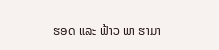ຮອດ ແລະ ຟ້າວ ພາ ຮາມາ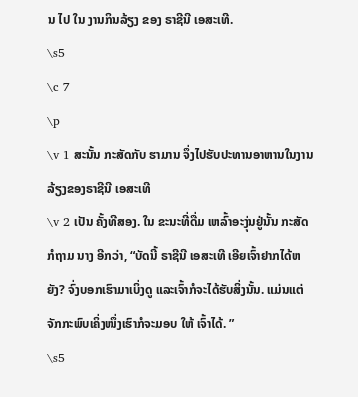ນ ໄປ ໃນ ງານກິນລ້ຽງ ຂອງ ຣາຊີນີ ເອສະເທີ.
\s5
\c 7
\p
\v 1 ສະນັ້ນ ກະສັດກັບ ຮາມານ ຈຶ່ງໄປຮັບປະທານອາຫານໃນງານລ້ຽງຂອງຣາຊີນີ ເອສະເທີ
\v 2 ເປັນ ຄັ້ງທີສອງ. ໃນ ຂະນະທີ່ດື່ມ ເຫລົ້າອະງຸ່ນຢູ່ນັ້ນ ກະສັດກໍຖາມ ນາງ ອີກວ່າ, “ບັດນີ້ ຣາຊີນີ ເອສະເທີ ເອີຍເຈົ້າຢາກໄດ້ຫຍັງ? ຈົ່ງບອກເຮົາມາເບິ່ງດູ ແລະເຈົ້າກໍຈະໄດ້ຮັບສິ່ງນັ້ນ. ແມ່ນແຕ່ຈັກກະພົບເຄິ່ງໜຶ່ງເຮົາກໍຈະມອບ ໃຫ້ ເຈົ້າໄດ້. ”
\s5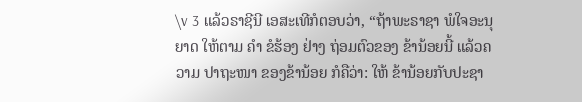\v 3 ແລ້ວຣາຊີນີ ເອສະເທີກໍຕອບວ່າ, “ຖ້າພະຣາຊາ ພໍໃຈອະນຸຍາດ ໃຫ້ຕາມ ຄໍາ ຂໍຮ້ອງ ຢ່າງ ຖ່ອມຕົວຂອງ ຂ້ານ້ອຍນີ້ ແລ້ວຄວາມ ປາຖະໜາ ຂອງຂ້ານ້ອຍ ກໍຄືວ່າ: ໃຫ້ ຂ້ານ້ອຍກັບປະຊາ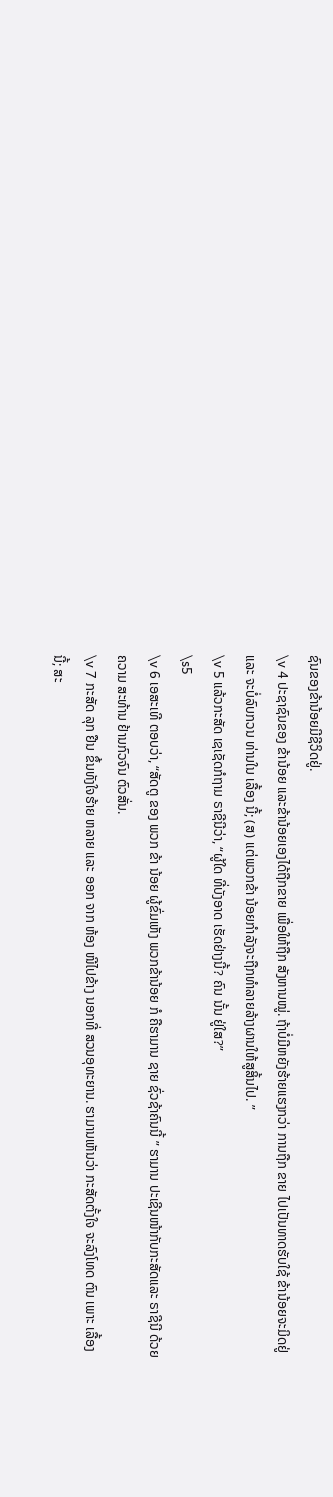ຊົນຂອງຂ້ານ້ອຍມີຊີວິດຢູ່.
\v 4 ປະຊາຊົນຂອງ ຂ້ານ້ອຍ ແລະຂ້ານ້ອຍເອງໄດ້ຖືກຂາຍ ເພື່ອໃຫ້ຖືກ ສັງຫານໝູ່. ຖ້າບໍ່ມີຫຍັງຮ້າຍແຮງກວ່າ ການຖືກ ຂາຍ ໄປເປັນທາດຮັບໃຊ້ ຂ້ານ້ອຍຈະມິດຢູ່ ແລະ ຈະບໍ່ລົບກວນ ທ່ານໃນ ເລື້ອງ ນີ້; (ສ) ແຕ່ພວກຂ້າ ນ້ອຍກຳລັງຈະຖືກທຳລາຍລ້າງຜານໃຫ້ສູສິ້ນໄປ. ”
\v 5 ແລ້ວກະສັດ ເຊເຊັດກໍຖາມ ຣາຊີນີວ່າ, “ຜູ້ໃດ ທີ່ບັງອາດ ເຮັດຢ່າງນີ້? ຄົນ ນັ້ນ ຢູ່ໃສ?”
\s5
\v 6 ເອສະເທີ ຕອບວ່າ, “ສັດຕູ ຂອງ ພວກ ຂ້າ ນ້ອຍ ຜູ້ຂົ່ມເຫັງ ພວກຂ້ານ້ອຍ ກໍ ຄືຮາມານ ຊາຍ ຊົ່ວຊ້າຄົນນີ້ ” ຮາມານ ປະເຊີນໜ້າກັບກະສັດແລະ ຣາຊີນີ ດ້ວຍ ຄວາມ ສະທ້ານ ຢ້ານກົວຈົນ ຕົວສັ່ນ.
\v 7 ກະສັດ ລຸກ ຢືນ ຂຶ້ນທັງໃຈຮ້າຍ ຫລາຍ ແລະ ອອກ ຈາກ ຫ້ອງ ໜີໄປຂ້າງ ນອກທີ່ ສວນອຸທະຍານ. ຮາມານເຫັນວ່າ ກະສັດຕັ້ງໃຈ ຈະລົງໂທດ ຕົນ ເພາະ ເລື້ອງ ນີ້; ສະ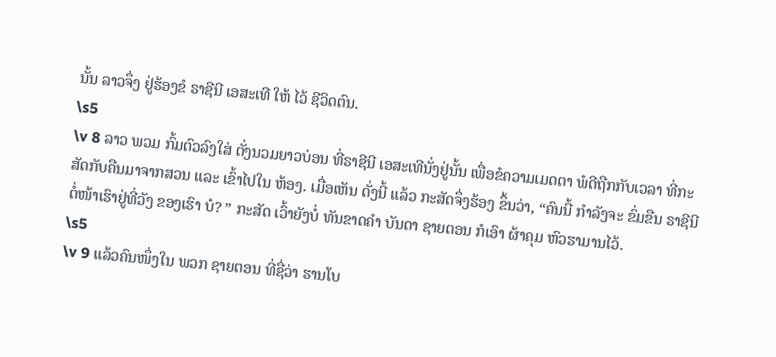ນັ້ນ ລາວຈຶ່ງ ຢູ່ຮ້ອງຂໍ ຣາຊີນີ ເອສະເທີ ໃຫ້ ໄວ້ ຊີວິດຕົນ.
\s5
\v 8 ລາວ ພວມ ກົ້ມຕົວລົງໃສ່ ຕັ່ງນວມຍາວບ່ອນ ທີ່ຣາຊີນີ ເອສະເທີນັ່ງຢູ່ນັ້ນ ເພື່ອຂໍຄວາມເມດຕາ ພໍດີຖືກກັບເວລາ ທີ່ກະສັດກັບຄືນມາຈາກສວນ ແລະ ເຂົ້າໄປໃນ ຫ້ອງ. ເມື່ອເຫັນ ດັ່ງນີ້ ແລ້ວ ກະສັດຈຶ່ງຮ້ອງ ຂຶ້ນວ່າ, “ຄົນນີ້ ກຳລັງຈະ ຂົ່ມຂືນ ຣາຊີນີ ຕໍ່ໜ້າເຮົາຢູ່ທີ່ວັງ ຂອງເຮົາ ບໍ? ” ກະສັດ ເວົ້າຍັງບໍ່ ທັນຂາດຄຳ ບັນດາ ຊາຍຕອນ ກໍເອົາ ຜ້າຄຸມ ຫົວຮາມານໄວ້.
\s5
\v 9 ແລ້ວຄົນໜຶ່ງໃນ ພວກ ຊາຍຕອນ ທີ່ຊື່ວ່າ ຮານໂບ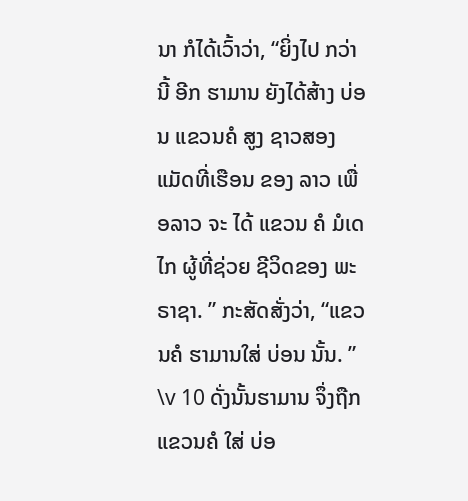ນາ ກໍໄດ້ເວົ້າວ່າ, “ຍິ່ງໄປ ກວ່າ ນີ້ ອີກ ຮາມານ ຍັງໄດ້ສ້າງ ບ່ອນ ແຂວນຄໍ ສູງ ຊາວສອງ ແມັດທີ່ເຮືອນ ຂອງ ລາວ ເພື່ອລາວ ຈະ ໄດ້ ແຂວນ ຄໍ ມໍເດໄກ ຜູ້ທີ່ຊ່ວຍ ຊີວິດຂອງ ພະຣາຊາ. ” ກະສັດສັ່ງວ່າ, “ແຂວນຄໍ ຮາມານໃສ່ ບ່ອນ ນັ້ນ. ”
\v 10 ດັ່ງນັ້ນຮາມານ ຈຶ່ງຖືກແຂວນຄໍ ໃສ່ ບ່ອ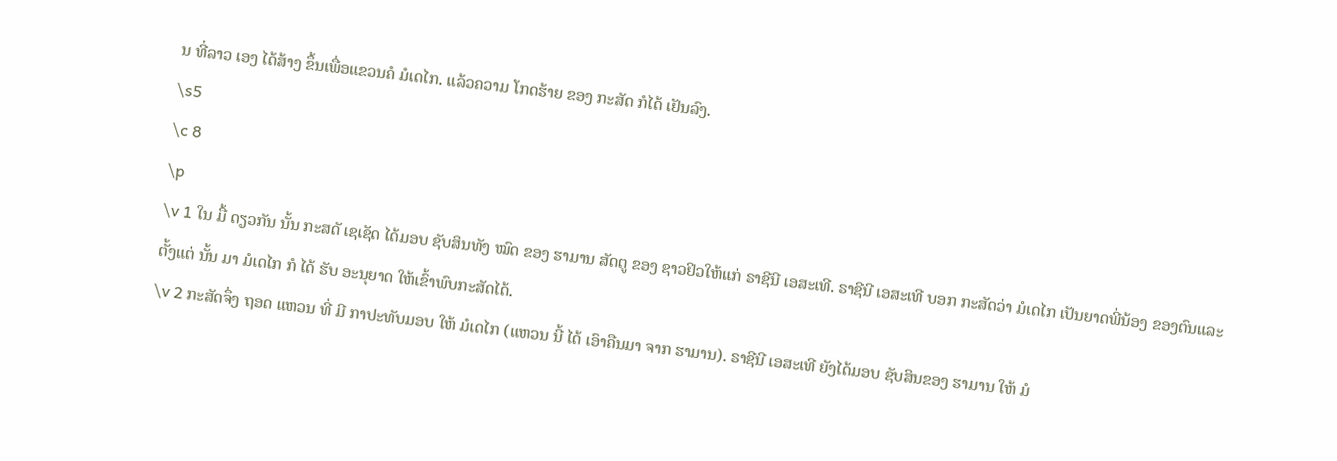ນ ທີ່ລາວ ເອງ ໄດ້ສ້າງ ຂຶ້ນເພື່ອແຂວນຄໍ ມໍເດໄກ. ແລ້ວຄວາມ ໂກດຮ້າຍ ຂອງ ກະສັດ ກໍໄດ້ ເຢັນລົງ.
\s5
\c 8
\p
\v 1 ໃນ ມື້ ດຽວກັນ ນັ້ນ ກະສດັ ເຊເຊັດ ໄດ້ມອບ ຊັບສິນທັງ ໝົດ ຂອງ ຮາມານ ສັດຕູ ຂອງ ຊາວຢິວໃຫ້ແກ່ ຣາຊີນີ ເອສະເທີ. ຣາຊີນີ ເອສະເທີ ບອກ ກະສັດວ່າ ມໍເດໄກ ເປັນຍາດພີ່ນ້ອງ ຂອງຕົນແລະ ຕັ້ງແຕ່ ນັ້ນ ມາ ມໍເດໄກ ກໍ ໄດ້ ຮັບ ອະນຸຍາດ ໃຫ້ເຂົ້າພົບກະສັດໄດ້.
\v 2 ກະສັດຈຶ່ງ ຖອດ ແຫວນ ທີ່ ມີ ກາປະທັບມອບ ໃຫ້ ມໍເດໄກ (ແຫວນ ນີ້ ໄດ້ ເອົາຄືນມາ ຈາກ ຮາມານ). ຣາຊີນີ ເອສະເທີ ຍັງໄດ້ມອບ ຊັບສິນຂອງ ຮາມານ ໃຫ້ ມໍ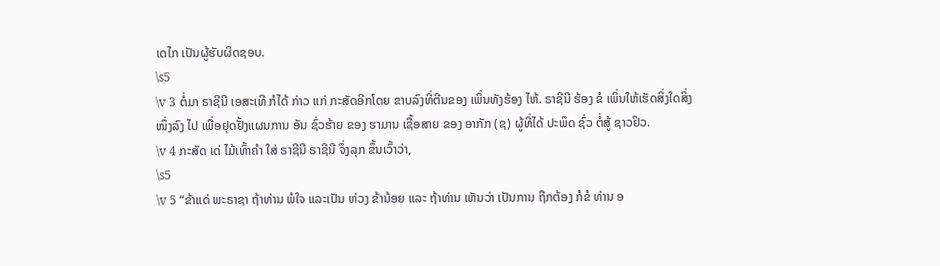ເດໄກ ເປັນຜູ້ຮັບຜິດຊອບ.
\s5
\v 3 ຕໍ່ມາ ຣາຊີນີ ເອສະເທີ ກໍໄດ້ ກ່າວ ແກ່ ກະສັດອີກໂດຍ ຂາບລົງທີ່ຕີນຂອງ ເພິ່ນທັງຮ້ອງ ໄຫ້. ຣາຊີນີ ຮ້ອງ ຂໍ ເພິ່ນໃຫ້ເຮັດສິ່ງໃດສິ່ງໜຶ່ງລົງ ໄປ ເພື່ອຢຸດຢັ້ງແຜນການ ອັນ ຊົ່ວຮ້າຍ ຂອງ ຮາມານ ເຊື້ອສາຍ ຂອງ ອາກັກ (ຊ) ຜູ້ທີ່ໄດ້ ປະພຶດ ຊົ່ວ ຕໍ່ສູ້ ຊາວຢິວ.
\v 4 ກະສັດ ເດ່ ໄມ້ເທົ້າຄໍາ ໃສ່ ຣາຊີນີ ຣາຊີນີ ຈຶ່ງລຸກ ຂຶ້ນເວົ້າວ່າ,
\s5
\v 5 “ຂ້າແດ່ ພະຣາຊາ ຖ້າທ່ານ ພໍໃຈ ແລະເປັນ ຫ່ວງ ຂ້ານ້ອຍ ແລະ ຖ້າທ່ານ ເຫັນວ່າ ເປັນການ ຖືກຕ້ອງ ກໍຂໍ ທ່ານ ອ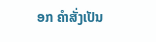ອກ ຄໍາສັ່ງເປັນ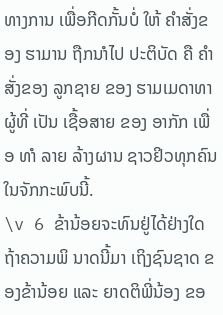ທາງການ ເພື່ອກີດກັ້ນບໍ່ ໃຫ້ ຄໍາສັ່ງຂອງ ຮາມານ ຖືກນາໍໄປ ປະຕິບັດ ຄື ຄຳສັ່ງຂອງ ລູກຊາຍ ຂອງ ຮາມເມດາທາ ຜູ້ທີ່ ເປັນ ເຊື້ອສາຍ ຂອງ ອາກັກ ເພື່ອ ທາໍ ລາຍ ລ້າງຜານ ຊາວຢິວທຸກຄົນໃນຈັກກະພົບນີ້.
\v 6 ຂ້ານ້ອຍຈະທົນຢູ່ໄດ້ຢ່າງໃດ ຖ້າຄວາມພິ ນາດນີ້ມາ ເຖິງຊົນຊາດ ຂອງຂ້ານ້ອຍ ແລະ ຍາດຕິພີ່ນ້ອງ ຂອ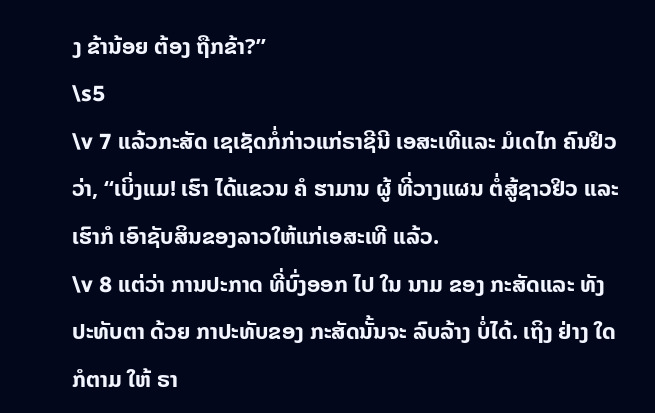ງ ຂ້ານ້ອຍ ຕ້ອງ ຖືກຂ້າ?”
\s5
\v 7 ແລ້ວກະສັດ ເຊເຊັດກໍ່ກ່າວແກ່ຣາຊີນີ ເອສະເທີແລະ ມໍເດໄກ ຄົນຢິວວ່າ, “ເບິ່ງແມ! ເຮົາ ໄດ້ແຂວນ ຄໍ ຮາມານ ຜູ້ ທີ່ວາງແຜນ ຕໍ່ສູ້ຊາວຢິວ ແລະ ເຮົາກໍ ເອົາຊັບສິນຂອງລາວໃຫ້ແກ່ເອສະເທີ ແລ້ວ.
\v 8 ແຕ່ວ່າ ການປະກາດ ທີ່ບົ່ງອອກ ໄປ ໃນ ນາມ ຂອງ ກະສັດແລະ ທັງປະທັບຕາ ດ້ວຍ ກາປະທັບຂອງ ກະສັດນັ້ນຈະ ລົບລ້າງ ບໍ່ໄດ້. ເຖິງ ຢ່າງ ໃດ ກໍຕາມ ໃຫ້ ຣາ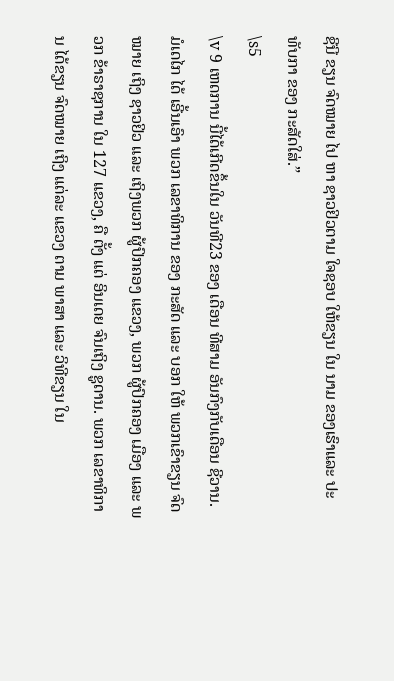ຊີນີ ຂຽນ ຈົດໝາຍ ໄປ ຫາ ຊາວຢິວຕາມ ໃຈຊອບ ໃຫ້ຂຽນ ໃນ ນາມ ຂອງເຮົາແລະ ປະທັບກາ ຂອງ ກະສັດໃສ່.”
\s5
\v 9 ເຫດການ ນີ້ໄດ້ເກີດຂຶ້ນໃນ ວັນທີ23 ຂອງ ເດືອນ ທີສາມ ອັນກົງກັບເດືອນ ຊີວານ. ມໍເດໄກ ໄດ້ ເອີ້ນເອົາ ພວກ ເລຂາທິການ ຂອງ ກະສັດ ແລະ ບອກ ໃຫ້ ພວກເຂົາຂຽນ ຈົດໝາຍ ເຖິງ ຊາວຢິວ ແລະ ເຖິງພວກ ຜູ້ປົກຄອງ ແຂວງ, ພວກ ຜູ້ປົກຄອງ ເມືອງ ແລະ ພວກ ຂ້າຣາຊການ ໃນ 127 ແຂວງ, ຄື ຕັ້ງ ແຕ່ ອິນເດຍ ຈົນເຖິງ ຊູດານ. ພວກ ເລຂາທິການ ໄດ້ຂຽນ ຈົດໝາຍ ເຖິງ ແຕ່ລະ ແຂວງ ຕາມ ພາສາ ແລະ ວິທີຂຽນ ໃນ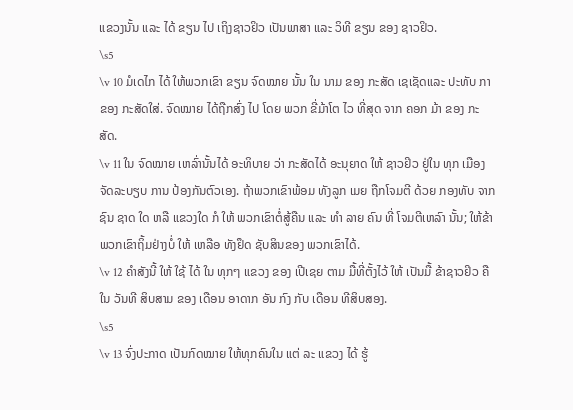ແຂວງນັ້ນ ແລະ ໄດ້ ຂຽນ ໄປ ເຖິງຊາວຢິວ ເປັນພາສາ ແລະ ວິທີ ຂຽນ ຂອງ ຊາວຢິວ.
\s5
\v 10 ມໍເດໄກ ໄດ້ ໃຫ້ພວກເຂົາ ຂຽນ ຈົດໝາຍ ນັ້ນ ໃນ ນາມ ຂອງ ກະສັດ ເຊເຊັດແລະ ປະທັບ ກາ ຂອງ ກະສັດໃສ່. ຈົດໝາຍ ໄດ້ຖືກສົ່ງ ໄປ ໂດຍ ພວກ ຂີ່ມ້າໂຕ ໄວ ທີ່ສຸດ ຈາກ ຄອກ ມ້າ ຂອງ ກະສັດ.
\v 11 ໃນ ຈົດໝາຍ ເຫລົ່ານັ້ນໄດ້ ອະທິບາຍ ວ່າ ກະສັດໄດ້ ອະນຸຍາດ ໃຫ້ ຊາວຢິວ ຢູ່ໃນ ທຸກ ເມືອງ ຈັດລະບຽບ ການ ປ້ອງກັນຕົວເອງ. ຖ້າພວກເຂົາພ້ອມ ທັງລູກ ເມຍ ຖືກໂຈມຕີ ດ້ວຍ ກອງທັບ ຈາກ ຊົນ ຊາດ ໃດ ຫລື ແຂວງໃດ ກໍ ໃຫ້ ພວກເຂົາຕໍ່ສູ້ຄືນ ແລະ ທຳ ລາຍ ຄົນ ທີ່ ໂຈມຕີເຫລົາ ນັ້ນ; ໃຫ້ຂ້າພວກເຂົາຖິ້ມຢ່າງບໍ່ ໃຫ້ ເຫລືອ ທັງຢຶດ ຊັບສິນຂອງ ພວກເຂົາໄດ້.
\v 12 ຄຳສັງນີ້ ໃຫ້ ໃຊ້ ໄດ້ ໃນ ທຸກໆ ແຂວງ ຂອງ ເປີເຊຍ ຕາມ ມື້ທີ່ຕັ້ງໄວ້ ໃຫ້ ເປັນມື້ ຂ້າຊາວຢິວ ຄື ໃນ ວັນທີ ສິບສາມ ຂອງ ເດືອນ ອາດາກ ອັນ ກົງ ກັບ ເດືອນ ທີສິບສອງ.
\s5
\v 13 ຈົ່ງປະກາດ ເປັນກົດໝາຍ ໃຫ້ທຸກຄົນໃນ ແຕ່ ລະ ແຂວງ ໄດ້ ຮູ້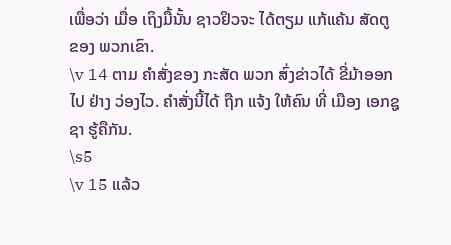ເພື່ອວ່າ ເມື່ອ ເຖິງມື້ນັ້ນ ຊາວຢິວຈະ ໄດ້ຕຽມ ແກ້ແຄ້ນ ສັດຕູ ຂອງ ພວກເຂົາ.
\v 14 ຕາມ ຄຳສັ່ງຂອງ ກະສັດ ພວກ ສົ່ງຂ່າວໄດ້ ຂີ່ມ້າອອກ ໄປ ຢ່າງ ວ່ອງໄວ. ຄໍາສັ່ງນີ້ໄດ້ ຖືກ ແຈ້ງ ໃຫ້ຄົນ ທີ່ ເມືອງ ເອກຊູຊາ ຮູ້ຄືກັນ.
\s5
\v 15 ແລ້ວ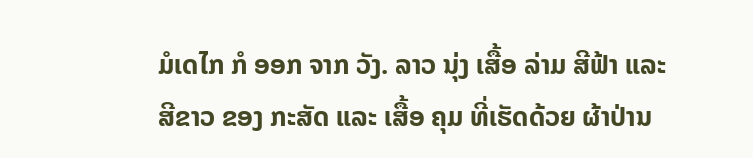ມໍເດໄກ ກໍ ອອກ ຈາກ ວັງ. ລາວ ນຸ່ງ ເສື້ອ ລ່າມ ສີຟ້າ ແລະ ສີຂາວ ຂອງ ກະສັດ ແລະ ເສື້ອ ຄຸມ ທີ່ເຮັດດ້ວຍ ຜ້າປ່ານ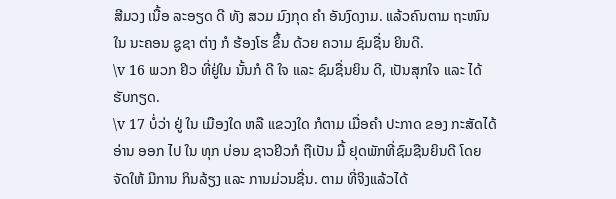ສີມວງ ເນື້ອ ລະອຽດ ດີ ທັງ ສວມ ມົງກຸດ ຄໍາ ອັນງົດງາມ. ແລ້ວຄົນຕາມ ຖະໜົນ ໃນ ນະຄອນ ຊູຊາ ຕ່າງ ກໍ ຮ້ອງໂຮ ຂຶ້ນ ດ້ວຍ ຄວາມ ຊົມຊື່ນ ຍິນດີ.
\v 16 ພວກ ຢິວ ທີ່ຢູ່ໃນ ນັ້ນກໍ ດີ ໃຈ ແລະ ຊົມຊື່ນຍິນ ດີ, ເປັນສຸກໃຈ ແລະ ໄດ້ ຮັບກຽດ.
\v 17 ບໍ່ວ່າ ຢູ່ ໃນ ເມືອງໃດ ຫລື ແຂວງໃດ ກໍຕາມ ເມື່ອຄໍາ ປະກາດ ຂອງ ກະສັດໄດ້ອ່ານ ອອກ ໄປ ໃນ ທຸກ ບ່ອນ ຊາວຢິວກໍ ຖືເປັນ ມື້ ຢຸດພັກທີ່ຊົມຊືນຍິນດີ ໂດຍ ຈັດໃຫ້ ມີການ ກິນລ້ຽງ ແລະ ການມ່ວນຊື່ນ. ຕາມ ທີ່ຈິງແລ້ວໄດ້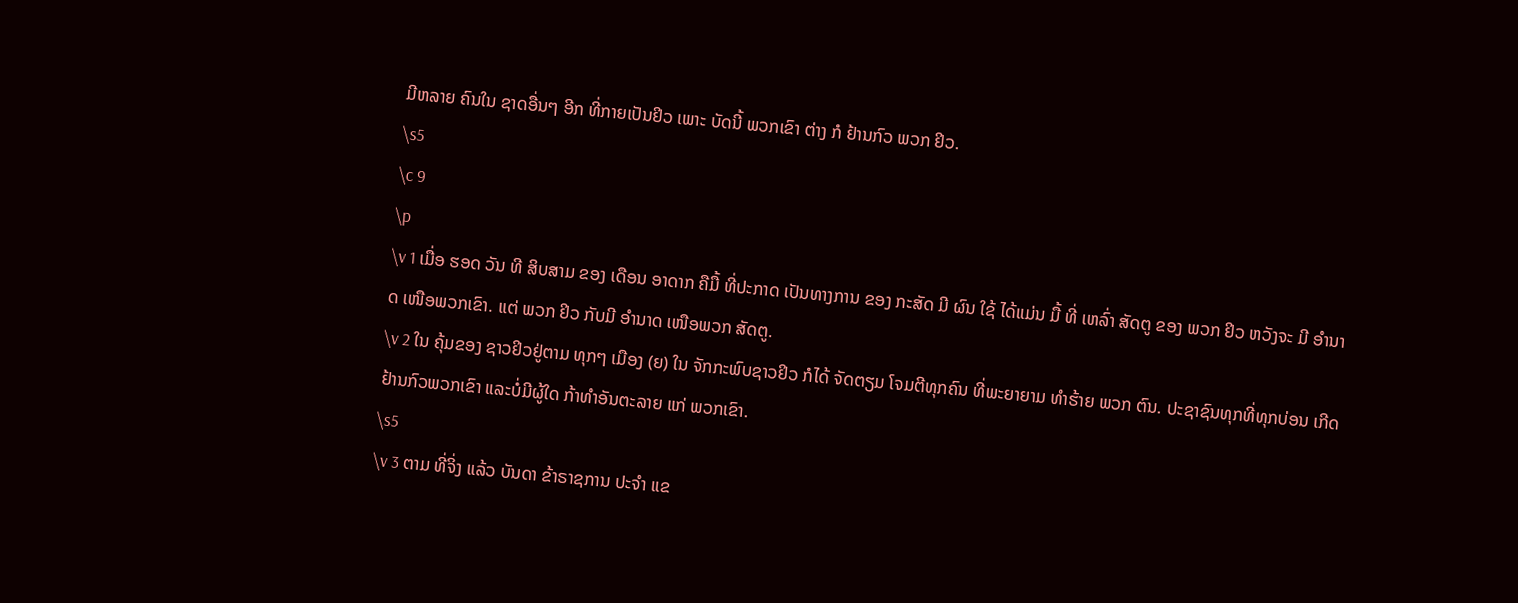ມີຫລາຍ ຄົນໃນ ຊາດອື່ນໆ ອີກ ທີ່ກາຍເປັນຢິວ ເພາະ ບັດນີ້ ພວກເຂົາ ຕ່າງ ກໍ ຢ້ານກົວ ພວກ ຢິວ.
\s5
\c 9
\p
\v 1 ເມື່ອ ຮອດ ວັນ ທີ ສິບສາມ ຂອງ ເດືອນ ອາດາກ ຄືມື້ ທີ່ປະກາດ ເປັນທາງການ ຂອງ ກະສັດ ມີ ຜົນ ໃຊ້ ໄດ້ແມ່ນ ມື້ ທີ່ ເຫລົ່າ ສັດຕູ ຂອງ ພວກ ຢິວ ຫວັງຈະ ມີ ອຳນາດ ເໜືອພວກເຂົາ. ແຕ່ ພວກ ຢິວ ກັບມີ ອຳນາດ ເໜືອພວກ ສັດຕູ.
\v 2 ໃນ ຄຸ້ມຂອງ ຊາວຢິວຢູ່ຕາມ ທຸກໆ ເມືອງ (ຍ) ໃນ ຈັກກະພົບຊາວຢິວ ກໍໄດ້ ຈັດຕຽມ ໂຈມຕີທຸກຄົນ ທີ່ພະຍາຍາມ ທຳຮ້າຍ ພວກ ຕົນ. ປະຊາຊົນທຸກທີ່ທຸກບ່ອນ ເກີດຢ້ານກົວພວກເຂົາ ແລະບໍ່ມີຜູ້ໃດ ກ້າທຳອັນຕະລາຍ ແກ່ ພວກເຂົາ.
\s5
\v 3 ຕາມ ທີ່ຈິ່ງ ແລ້ວ ບັນດາ ຂ້າຣາຊການ ປະຈຳ ແຂ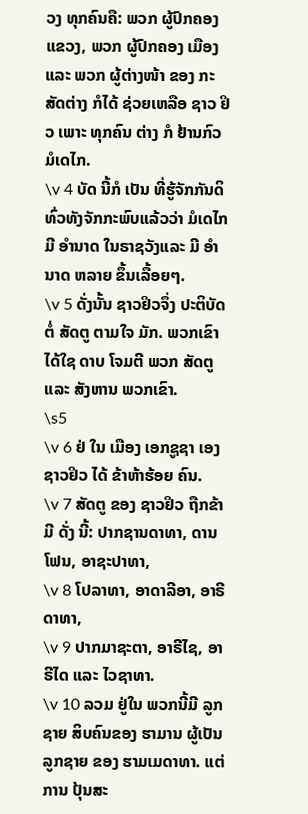ວງ ທຸກຄົນຄື: ພວກ ຜູ້ປົກຄອງ ແຂວງ, ພວກ ຜູ້ປົກຄອງ ເມືອງ ແລະ ພວກ ຜູ້ຕ່າງໜ້າ ຂອງ ກະສັດຕ່າງ ກໍໄດ້ ຊ່ວຍເຫລືອ ຊາວ ຢິວ ເພາະ ທຸກຄົນ ຕ່າງ ກໍ ຢ້ານກົວ ມໍເດໄກ.
\v 4 ບັດ ນີ້ກໍ ເປັນ ທີ່ຮູ້ຈັກກັນດິ ທົ່ວທັງຈັກກະພົບແລ້ວວ່າ ມໍເດໄກ ມີ ອໍານາດ ໃນຣາຊວັງແລະ ມີ ອໍານາດ ຫລາຍ ຂຶ້ນເລື້ອຍໆ.
\v 5 ດັ່ງນັ້ນ ຊາວຢິວຈຶ່ງ ປະຕິບັດຕໍ່ ສັດຕູ ຕາມໃຈ ມັກ. ພວກເຂົາໄດ້ໃຊ ດາບ ໂຈມຕີ ພວກ ສັດຕູ ແລະ ສັງຫານ ພວກເຂົາ.
\s5
\v 6 ຢ່ ໃນ ເມືອງ ເອກຊູຊາ ເອງ ຊາວຢິວ ໄດ້ ຂ້າຫ້າຮ້ອຍ ຄົນ.
\v 7 ສັດຕູ ຂອງ ຊາວຢິວ ຖືກຂ້າມີ ດັ່ງ ນີ້: ປາກຊານດາທາ, ດານໂຟນ, ອາຊະປາທາ,
\v 8 ໂປລາທາ, ອາດາລີອາ, ອາຣີດາທາ,
\v 9 ປາກມາຊະຕາ, ອາຣີໄຊ, ອາຣີໄດ ແລະ ໄວຊາທາ.
\v 10 ລວມ ຢູ່ໃນ ພວກນີ້ມີ ລູກຊາຍ ສິບຄົນຂອງ ຮາມານ ຜູ້ເປັນ ລູກຊາຍ ຂອງ ຮາມເມດາທາ. ແຕ່ ການ ປຸ້ນສະ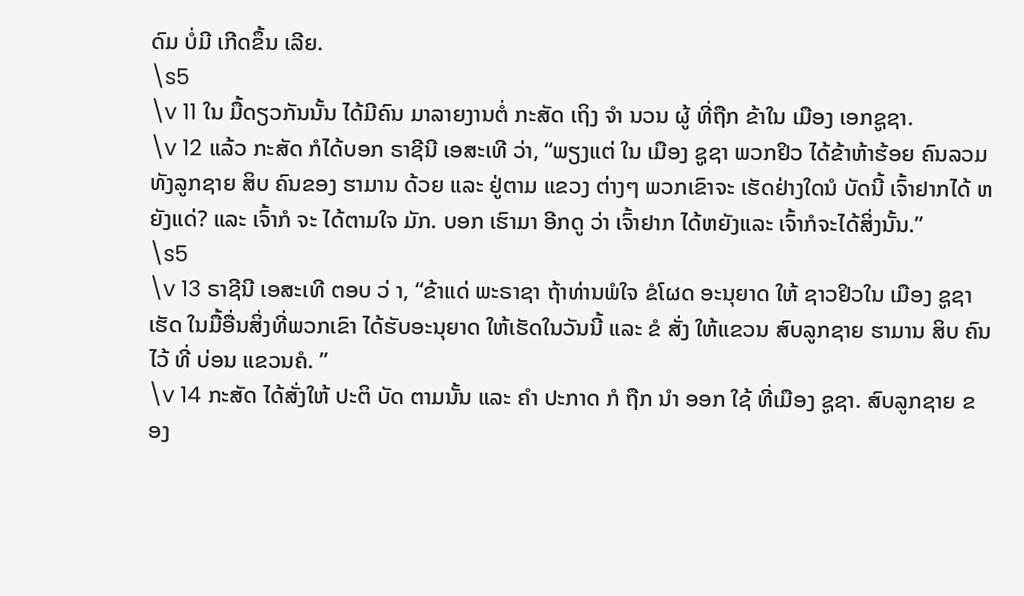ດົມ ບໍ່ມີ ເກີດຂຶ້ນ ເລີຍ.
\s5
\v 11 ໃນ ມື້ດຽວກັນນັ້ນ ໄດ້ມີຄົນ ມາລາຍງານຕໍ່ ກະສັດ ເຖິງ ຈຳ ນວນ ຜູ້ ທີ່ຖືກ ຂ້າໃນ ເມືອງ ເອກຊູຊາ.
\v 12 ແລ້ວ ກະສັດ ກໍໄດ້ບອກ ຣາຊີນີ ເອສະເທີ ວ່າ, “ພຽງແຕ່ ໃນ ເມືອງ ຊູຊາ ພວກຢິວ ໄດ້ຂ້າຫ້າຮ້ອຍ ຄົນລວມ ທັງລູກຊາຍ ສິບ ຄົນຂອງ ຮາມານ ດ້ວຍ ແລະ ຢູ່ຕາມ ແຂວງ ຕ່າງໆ ພວກເຂົາຈະ ເຮັດຢ່າງໃດນໍ ບັດນີ້ ເຈົ້າຢາກໄດ້ ຫຍັງແດ່? ແລະ ເຈົ້າກໍ ຈະ ໄດ້ຕາມໃຈ ມັກ. ບອກ ເຮົາມາ ອີກດູ ວ່າ ເຈົ້າຢາກ ໄດ້ຫຍັງແລະ ເຈົ້າກໍຈະໄດ້ສິ່ງນັ້ນ.”
\s5
\v 13 ຣາຊີນີ ເອສະເທີ ຕອບ ວ່ າ, “ຂ້າແດ່ ພະຣາຊາ ຖ້າທ່ານພໍໃຈ ຂໍໂຜດ ອະນຸຍາດ ໃຫ້ ຊາວຢິວໃນ ເມືອງ ຊູຊາ ເຮັດ ໃນມື້ອື່ນສິ່ງທີ່ພວກເຂົາ ໄດ້ຮັບອະນຸຍາດ ໃຫ້ເຮັດໃນວັນນີ້ ແລະ ຂໍ ສັ່ງ ໃຫ້ແຂວນ ສົບລູກຊາຍ ຮາມານ ສິບ ຄົນໄວ້ ທີ່ ບ່ອນ ແຂວນຄໍ. ”
\v 14 ກະສັດ ໄດ້ສັ່ງໃຫ້ ປະຕິ ບັດ ຕາມນັ້ນ ແລະ ຄໍາ ປະກາດ ກໍ ຖືກ ນຳ ອອກ ໃຊ້ ທີ່ເມືອງ ຊູຊາ. ສົບລູກຊາຍ ຂອງ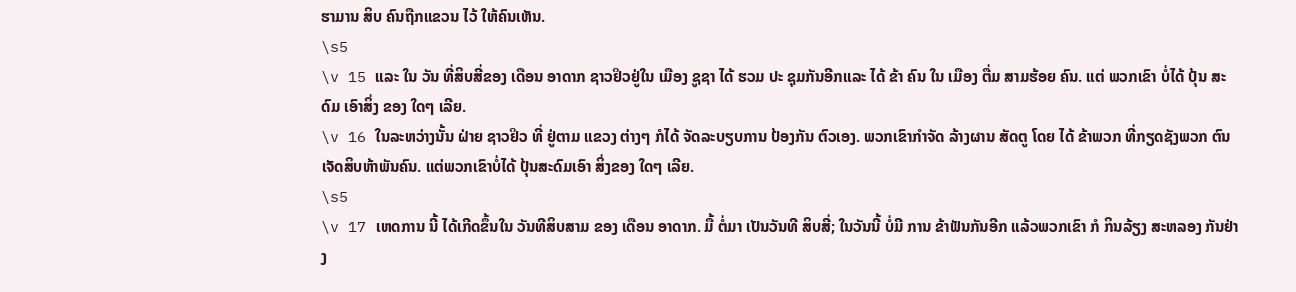ຮາມານ ສິບ ຄົນຖືກແຂວນ ໄວ້ ໃຫ້ຄົນເຫັນ.
\s5
\v 15 ແລະ ໃນ ວັນ ທີ່ສິບສີ່ຂອງ ເດືອນ ອາດາກ ຊາວຢິວຢູ່ໃນ ເມືອງ ຊູຊາ ໄດ້ ຮວມ ປະ ຊຸມກັນອີກແລະ ໄດ້ ຂ້າ ຄົນ ໃນ ເມືອງ ຕື່ມ ສາມຮ້ອຍ ຄົນ. ແຕ່ ພວກເຂົາ ບໍ່ໄດ້ ປຸ້ນ ສະດົມ ເອົາສິ່ງ ຂອງ ໃດໆ ເລີຍ.
\v 16 ໃນລະຫວ່າງນັ້ນ ຝ່າຍ ຊາວຢິວ ທີ່ ຢູ່ຕາມ ແຂວງ ຕ່າງໆ ກໍໄດ້ ຈັດລະບຽບການ ປ້ອງກັນ ຕົວເອງ. ພວກເຂົາກຳຈັດ ລ້າງຜານ ສັດຕູ ໂດຍ ໄດ້ ຂ້າພວກ ທີ່ກຽດຊັງພວກ ຕົນເຈັດສິບຫ້າພັນຄົນ. ແຕ່ພວກເຂົາບໍ່ໄດ້ ປຸ້ນສະດົມເອົາ ສິ່ງຂອງ ໃດໆ ເລີຍ.
\s5
\v 17 ເຫດການ ນີ້ ໄດ້ເກີດຂຶ້ນໃນ ວັນທີສິບສາມ ຂອງ ເດືອນ ອາດາກ. ມື້ ຕໍ່ມາ ເປັນວັນທີ ສິບສີ່; ໃນວັນນີ້ ບໍ່ມີ ການ ຂ້າຟັນກັນອີກ ແລ້ວພວກເຂົາ ກໍ ກິນລ້ຽງ ສະຫລອງ ກັນຢ່າງ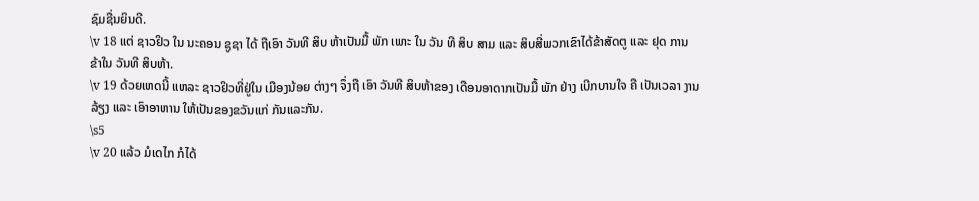ຊົມຊື່ນຍິນດີ.
\v 18 ແຕ່ ຊາວຢິວ ໃນ ນະຄອນ ຊູຊາ ໄດ້ ຖືເອົາ ວັນທີ ສິບ ຫ້າເປັນມື້ ພັກ ເພາະ ໃນ ວັນ ທີ ສິບ ສາມ ແລະ ສິບສີ່ພວກເຂົາໄດ້ຂ້າສັດຕູ ແລະ ຢຸດ ການ ຂ້າໃນ ວັນທີ ສິບຫ້າ.
\v 19 ດ້ວຍເຫດນີ້ ແຫລະ ຊາວຢິວທີ່ຢູ່ໃນ ເມືອງນ້ອຍ ຕ່າງໆ ຈຶ່ງຖື ເອົາ ວັນທີ ສິບຫ້າຂອງ ເດືອນອາດາກເປັນມື້ ພັກ ຢ່າງ ເບີກບານໃຈ ຄື ເປັນເວລາ ງານລ້ຽງ ແລະ ເອົາອາຫານ ໃຫ້ເປັນຂອງຂວັນແກ່ ກັນແລະກັນ.
\s5
\v 20 ແລ້ວ ມໍເດໄກ ກໍໄດ້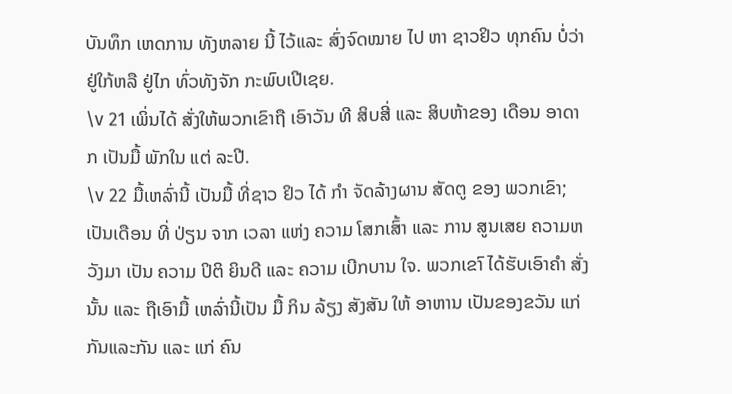ບັນທຶກ ເຫດການ ທັງຫລາຍ ນີ້ ໄວ້ແລະ ສົ່ງຈົດໝາຍ ໄປ ຫາ ຊາວຢິວ ທຸກຄົນ ບໍ່ວ່າ ຢູ່ໃກ້ຫລື ຢູ່ໄກ ທົ່ວທັງຈັກ ກະພົບເປີເຊຍ.
\v 21 ເພິ່ນໄດ້ ສັ່ງໃຫ້ພວກເຂົາຖື ເອົາວັນ ທີ ສິບສີ່ ແລະ ສິບຫ້າຂອງ ເດືອນ ອາດາກ ເປັນມື້ ພັກໃນ ແຕ່ ລະປີ.
\v 22 ມື້ເຫລົ່ານີ້ ເປັນມື້ ທີ່ຊາວ ຢິວ ໄດ້ ກຳ ຈັດລ້າງຜານ ສັດຕູ ຂອງ ພວກເຂົາ; ເປັນເດືອນ ທີ່ ປ່ຽນ ຈາກ ເວລາ ແຫ່ງ ຄວາມ ໂສກເສົ້າ ແລະ ການ ສູນເສຍ ຄວາມຫວັງມາ ເປັນ ຄວາມ ປິຕິ ຍິນດີ ແລະ ຄວາມ ເບີກບານ ໃຈ. ພວກເຂາົ ໄດ້ຮັບເອົາຄໍາ ສັ່ງ ນັ້ນ ແລະ ຖືເອົາມື້ ເຫລົ່ານີ້ເປັນ ມື້ ກິນ ລ້ຽງ ສັງສັນ ໃຫ້ ອາຫານ ເປັນຂອງຂວັນ ແກ່ ກັນແລະກັນ ແລະ ແກ່ ຄົນ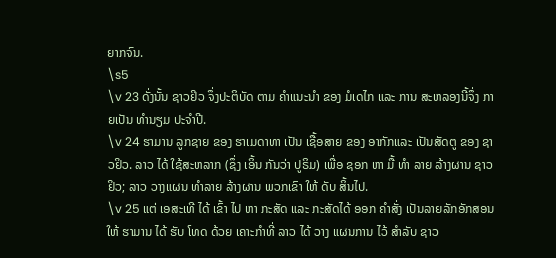ຍາກຈົນ.
\s5
\v 23 ດັ່ງນັ້ນ ຊາວຢິວ ຈຶ່ງປະຕິບັດ ຕາມ ຄໍາແນະນຳ ຂອງ ມໍເດໄກ ແລະ ການ ສະຫລອງນີ້ຈຶ່ງ ກາຍເປັນ ທຳນຽມ ປະຈຳປີ.
\v 24 ຮາມານ ລູກຊາຍ ຂອງ ຮາເມດາທາ ເປັນ ເຊື້ອສາຍ ຂອງ ອາກັກແລະ ເປັນສັດຕູ ຂອງ ຊາວຢິວ. ລາວ ໄດ້ ໃຊ້ສະຫລາກ (ຊຶ່ງ ເອິ້ນ ກັນວ່າ ປູຣິມ) ເພື່ອ ຊອກ ຫາ ມື້ ທຳ ລາຍ ລ້າງຜານ ຊາວຢິວ; ລາວ ວາງແຜນ ທໍາລາຍ ລ້າງຜານ ພວກເຂົາ ໃຫ້ ດັບ ສິ້ນໄປ.
\v 25 ແຕ່ ເອສະເທີ ໄດ້ ເຂົ້າ ໄປ ຫາ ກະສັດ ແລະ ກະສັດໄດ້ ອອກ ຄຳສັ່ງ ເປັນລາຍລັກອັກສອນ ໃຫ້ ຮາມານ ໄດ້ ຮັບ ໂທດ ດ້ວຍ ເຄາະກຳທີ່ ລາວ ໄດ້ ວາງ ແຜນການ ໄວ້ ສໍາລັບ ຊາວ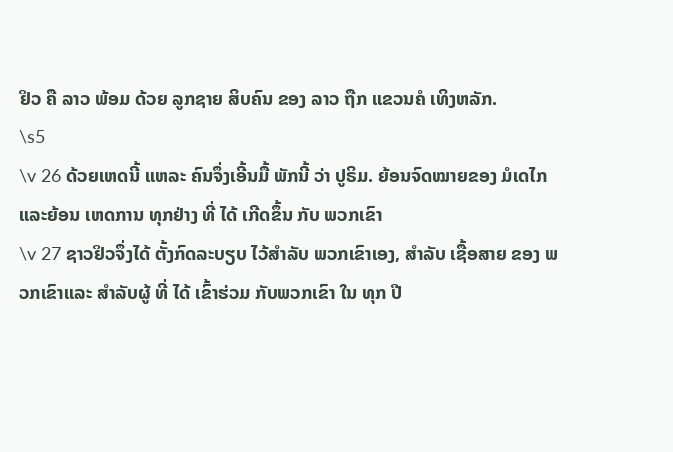ຢິວ ຄື ລາວ ພ້ອມ ດ້ວຍ ລູກຊາຍ ສິບຄົນ ຂອງ ລາວ ຖືກ ແຂວນຄໍ ເທິງຫລັກ.
\s5
\v 26 ດ້ວຍເຫດນີ້ ແຫລະ ຄົນຈຶ່ງເອີ້ນມື້ ພັກນີ້ ວ່າ ປູຣິມ. ຍ້ອນຈົດໝາຍຂອງ ມໍເດໄກແລະຍ້ອນ ເຫດການ ທຸກຢ່າງ ທີ່ ໄດ້ ເກີດຂຶ້ນ ກັບ ພວກເຂົາ
\v 27 ຊາວຢິວຈຶ່ງໄດ້ ຕັ້ງກົດລະບຽບ ໄວ້ສຳລັບ ພວກເຂົາເອງ, ສໍາລັບ ເຊື້ອສາຍ ຂອງ ພວກເຂົາແລະ ສໍາລັບຜູ້ ທີ່ ໄດ້ ເຂົ້າຮ່ວມ ກັບພວກເຂົາ ໃນ ທຸກ ປີ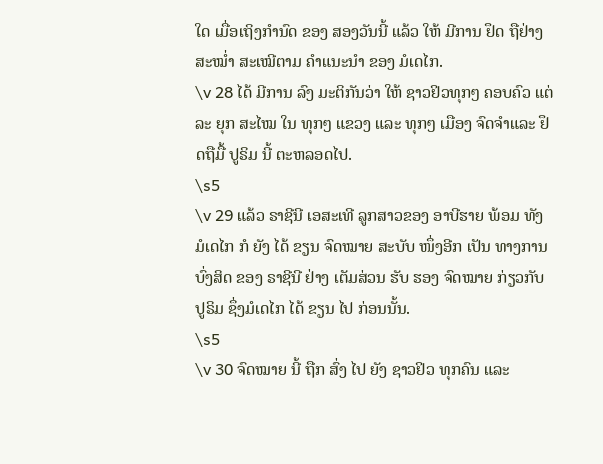ໃດ ເມື່ອເຖິງກຳນົດ ຂອງ ສອງວັນນີ້ ແລ້ວ ໃຫ້ ມີການ ຢຶດ ຖືຢ່າງ ສະໝ່ຳ ສະເໝີຕາມ ຄໍາແນະນໍາ ຂອງ ມໍເດໄກ.
\v 28 ໄດ້ ມີການ ລົງ ມະຕິກັນວ່າ ໃຫ້ ຊາວຢິວທຸກໆ ຄອບຄົວ ແຕ່ ລະ ຍຸກ ສະໄໝ ໃນ ທຸກໆ ແຂວງ ແລະ ທຸກໆ ເມືອງ ຈົດຈຳແລະ ຢຶດຖືມື້ ປູຣິມ ນີ້ ຕະຫລອດໄປ.
\s5
\v 29 ແລ້ວ ຣາຊີນີ ເອສະເທີ ລູກສາວຂອງ ອາບີຮາຍ ພ້ອມ ທັງ ມໍເດໄກ ກໍ ຍັງ ໄດ້ ຂຽນ ຈົດໝາຍ ສະບັບ ໜຶ່ງອີກ ເປັນ ທາງການ ບົ່ງສິດ ຂອງ ຣາຊີນີ ຢ່າງ ເຕັມສ່ວນ ຮັບ ຮອງ ຈົດໝາຍ ກ່ຽວກັບ ປູຣິມ ຊຶ່ງມໍເດໄກ ໄດ້ ຂຽນ ໄປ ກ່ອນນັ້ນ.
\s5
\v 30 ຈົດໝາຍ ນີ້ ຖືກ ສົ່ງ ໄປ ຍັງ ຊາວຢິວ ທຸກຄົນ ແລະ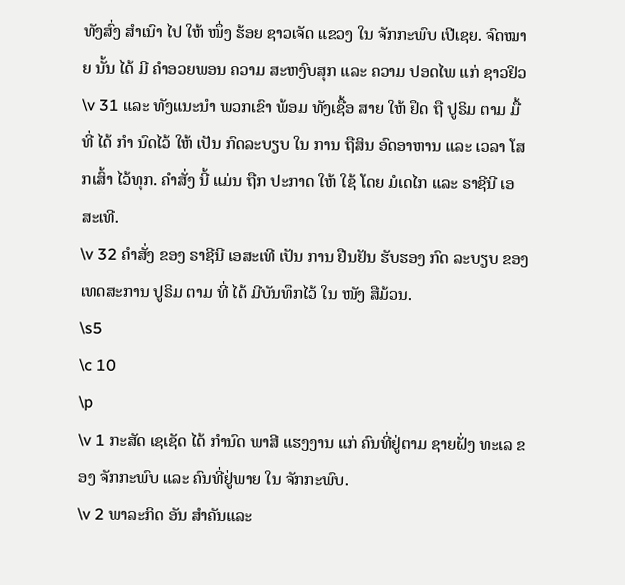ທັງສົ່ງ ສໍາເນົາ ໄປ ໃຫ້ ໜຶ່ງ ຮ້ອຍ ຊາວເຈັດ ແຂວງ ໃນ ຈັກກະພົບ ເປີເຊຍ. ຈົດໝາຍ ນັ້ນ ໄດ້ ມີ ຄຳອວຍພອນ ຄວາມ ສະຫງົບສຸກ ແລະ ຄວາມ ປອດໄພ ແກ່ ຊາວຢິວ
\v 31 ແລະ ທັງແນະນຳ ພວກເຂົາ ພ້ອມ ທັງເຊື້ອ ສາຍ ໃຫ້ ຢຶດ ຖື ປູຣິມ ຕາມ ມື້ ທີ່ ໄດ້ ກຳ ນົດໄວ້ ໃຫ້ ເປັນ ກົດລະບຽບ ໃນ ການ ຖືສິນ ອົດອາຫານ ແລະ ເວລາ ໂສກເສົ້າ ໄວ້ທຸກ. ຄຳສັ່ງ ນີ້ ແມ່ນ ຖືກ ປະກາດ ໃຫ້ ໃຊ້ ໂດຍ ມໍເດໄກ ແລະ ຣາຊີນີ ເອສະເທີ.
\v 32 ຄໍາສັ່ງ ຂອງ ຣາຊີນີ ເອສະເທີ ເປັນ ການ ຢືນຢັນ ຮັບຮອງ ກົດ ລະບຽບ ຂອງ ເທດສະການ ປູຣິມ ຕາມ ທີ່ ໄດ້ ມີບັນທຶກໄວ້ ໃນ ໜັງ ສືມ້ວນ.
\s5
\c 10
\p
\v 1 ກະສັດ ເຊເຊັດ ໄດ້ ກຳນົດ ພາສີ ແຮງງານ ແກ່ ຄົນທີ່ຢູ່ຕາມ ຊາຍຝັ່ງ ທະເລ ຂອງ ຈັກກະພົບ ແລະ ຄົນທີ່ຢູ່ພາຍ ໃນ ຈັກກະພົບ.
\v 2 ພາລະກິດ ອັນ ສໍາຄັນແລະ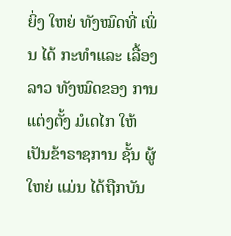ຍິ່ງ ໃຫຍ່ ທັງໝົດທີ່ ເພິ່ນ ໄດ້ ກະທຳແລະ ເລື້ອງລາວ ທັງໝົດຂອງ ການ ແຕ່ງຕັ້ງ ມໍເດໄກ ໃຫ້ ເປັນຂ້າຣາຊການ ຊັ້ນ ຜູ້ໃຫຍ່ ແມ່ນ ໄດ້ຖືກບັນ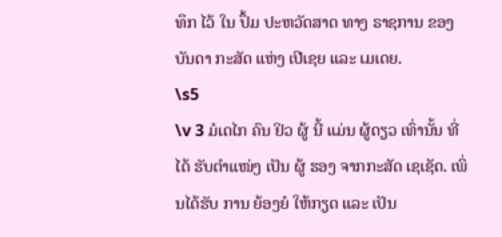ທຶກ ໄວ້ ໃນ ປຶ້ມ ປະຫວັດສາດ ທາງ ຣາຊການ ຂອງ ບັນດາ ກະສັດ ແຫ່ງ ເປີເຊຍ ແລະ ເມເດຍ.
\s5
\v 3 ມໍເດໄກ ຄົນ ຢິວ ຜູ້ ນີ້ ແມ່ນ ຜູ້ດຽວ ເທົ່ານັ້ນ ທີ່ ໄດ້ ຮັບຕໍາແໜ່ງ ເປັນ ຜູ້ ຮອງ ຈາກກະສັດ ເຊເຊັດ. ເພິ່ນໄດ້ຮັບ ການ ຍ້ອງຍໍ ໃຫ້ກຽດ ແລະ ເປັນ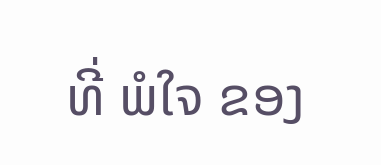ທີ່ ພໍໃຈ ຂອງ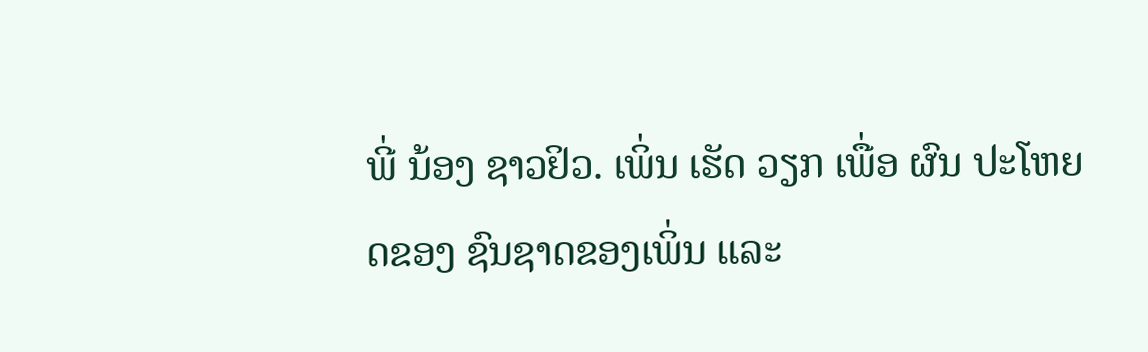ພີ່ ນ້ອງ ຊາວຢິວ. ເພິ່ນ ເຮັດ ວຽກ ເພື່ອ ຜົນ ປະໂຫຍດຂອງ ຊົນຊາດຂອງເພິ່ນ ແລະ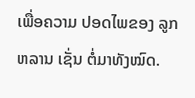ເພື່ອຄວາມ ປອດໄພຂອງ ລູກຫລານ ເຊັ່ນ ຕໍ່ມາທັງໝົດ.